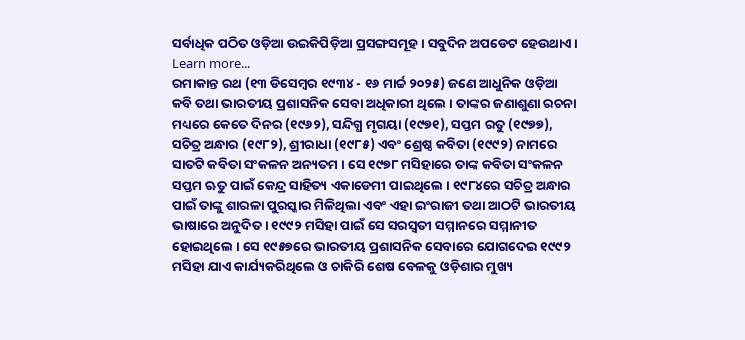ସର୍ବାଧିକ ପଠିତ ଓଡ଼ିଆ ଉଇକିପିଡ଼ିଆ ପ୍ରସଙ୍ଗସମୂହ । ସବୁଦିନ ଅପଡେଟ ହେଉଥାଏ । Learn more...
ରମାକାନ୍ତ ରଥ (୧୩ ଡିସେମ୍ବର ୧୯୩୪ - ୧୬ ମାର୍ଚ୍ଚ ୨୦୨୫) ଜଣେ ଆଧୁନିକ ଓଡ଼ିଆ କବି ତଥା ଭାରତୀୟ ପ୍ରଶାସନିକ ସେବା ଅଧିକାରୀ ଥିଲେ । ତାଙ୍କର ଜଣାଶୁଣା ରଚନା ମଧ୍ୟରେ କେତେ ଦିନର (୧୯୬୨), ସନ୍ଦିଗ୍ଧ ମୃଗୟା (୧୯୭୧), ସପ୍ତମ ରତୁ (୧୯୭୭), ସଚିତ୍ର ଅନ୍ଧାର (୧୯୮୨), ଶ୍ରୀରାଧା (୧୯୮୫) ଏବଂ ଶ୍ରେଷ୍ଠ କବିତା (୧୯୯୨) ନାମରେ ସାତଟି କବିତା ସଂକଳନ ଅନ୍ୟତମ । ସେ ୧୯୭୮ ମସିହାରେ ତାଙ୍କ କବିତା ସଂକଳନ ସପ୍ତମ ଋତୁ ପାଇଁ କେନ୍ଦ୍ର ସାହିତ୍ୟ ଏକାଡେମୀ ପାଇଥିଲେ । ୧୯୮୪ରେ ସଚିତ୍ର ଅନ୍ଧାର ପାଇଁ ତାଙ୍କୁ ଶାରଳା ପୁରସ୍କାର ମିଳିଥିଲା ଏବଂ ଏହା ଇଂରାଜୀ ତଥା ଆଠଟି ଭାରତୀୟ ଭାଷାରେ ଅନୁଦିତ । ୧୯୯୨ ମସିହା ପାଇଁ ସେ ସରସ୍ୱତୀ ସମ୍ମାନରେ ସମ୍ମାନୀତ ହୋଇଥିଲେ । ସେ ୧୯୫୭ରେ ଭାରତୀୟ ପ୍ରଶାସନିକ ସେବାରେ ଯୋଗଦେଇ ୧୯୯୨ ମସିହା ଯାଏ କାର୍ଯ୍ୟକରିଥିଲେ ଓ ଚାକିରି ଶେଷ ବେଳକୁ ଓଡ଼ିଶାର ମୁଖ୍ୟ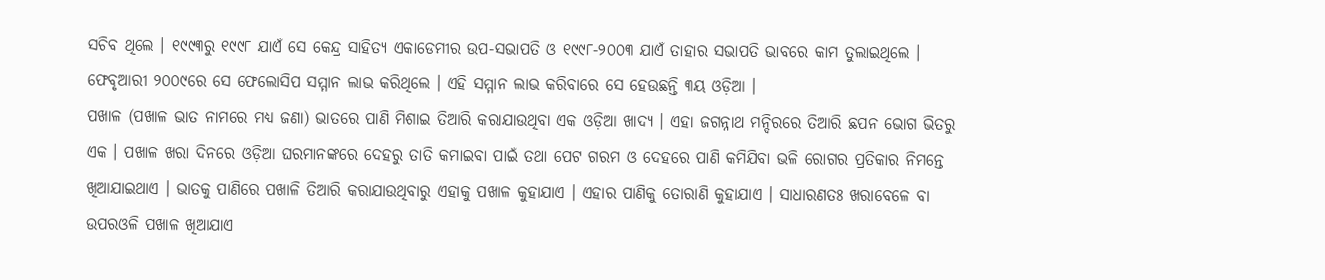ସଚିବ ଥିଲେ । ୧୯୯୩ରୁ ୧୯୯୮ ଯାଏଁ ସେ କେନ୍ଦ୍ର ସାହିତ୍ୟ ଏକାଡେମୀର ଉପ-ସଭାପତି ଓ ୧୯୯୮-୨୦୦୩ ଯାଏଁ ତାହାର ସଭାପତି ଭାବରେ କାମ ତୁଲାଇଥିଲେ । ଫେବୃଆରୀ ୨୦୦୯ରେ ସେ ଫେଲୋସିପ ସମ୍ମାନ ଲାଭ କରିଥିଲେ । ଏହି ସମ୍ମାନ ଲାଭ କରିବାରେ ସେ ହେଉଛନ୍ତି ୩ୟ ଓଡ଼ିଆ ।
ପଖାଳ (ପଖାଳ ଭାତ ନାମରେ ମଧ୍ୟ ଜଣା) ଭାତରେ ପାଣି ମିଶାଇ ତିଆରି କରାଯାଉଥିବା ଏକ ଓଡ଼ିଆ ଖାଦ୍ୟ । ଏହା ଜଗନ୍ନାଥ ମନ୍ଦିରରେ ତିଆରି ଛପନ ଭୋଗ ଭିତରୁ ଏକ । ପଖାଳ ଖରା ଦିନରେ ଓଡ଼ିଆ ଘରମାନଙ୍କରେ ଦେହରୁ ତାତି କମାଇବା ପାଇଁ ତଥା ପେଟ ଗରମ ଓ ଦେହରେ ପାଣି କମିଯିବା ଭଳି ରୋଗର ପ୍ରତିକାର ନିମନ୍ତେ ଖିଆଯାଇଥାଏ । ଭାତକୁ ପାଣିରେ ପଖାଳି ତିଆରି କରାଯାଉଥିବାରୁ ଏହାକୁ ପଖାଳ କୁହାଯାଏ । ଏହାର ପାଣିକୁ ତୋରାଣି କୁହାଯାଏ । ସାଧାରଣତଃ ଖରାବେଳେ ବା ଉପରଓଳି ପଖାଳ ଖିଆଯାଏ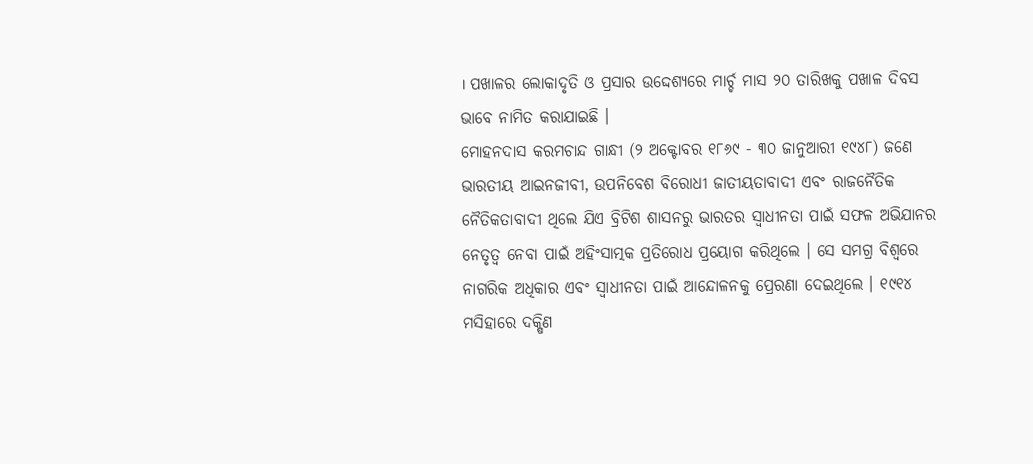। ପଖାଳର ଲୋକାଦୃତି ଓ ପ୍ରସାର ଉଦ୍ଦେଶ୍ୟରେ ମାର୍ଚ୍ଚ ମାସ ୨୦ ତାରିଖକୁ ପଖାଳ ଦିବସ ଭାବେ ନାମିତ କରାଯାଇଛି ।
ମୋହନଦାସ କରମଚାନ୍ଦ ଗାନ୍ଧୀ (୨ ଅକ୍ଟୋବର ୧୮୬୯ - ୩୦ ଜାନୁଆରୀ ୧୯୪୮) ଜଣେ ଭାରତୀୟ ଆଇନଜୀବୀ, ଉପନିବେଶ ବିରୋଧୀ ଜାତୀୟତାବାଦୀ ଏବଂ ରାଜନୈତିକ ନୈତିକତାବାଦୀ ଥିଲେ ଯିଏ ବ୍ରିଟିଶ ଶାସନରୁ ଭାରତର ସ୍ୱାଧୀନତା ପାଇଁ ସଫଳ ଅଭିଯାନର ନେତୃତ୍ୱ ନେବା ପାଇଁ ଅହିଂସାତ୍ମକ ପ୍ରତିରୋଧ ପ୍ରୟୋଗ କରିଥିଲେ । ସେ ସମଗ୍ର ବିଶ୍ୱରେ ନାଗରିକ ଅଧିକାର ଏବଂ ସ୍ୱାଧୀନତା ପାଇଁ ଆନ୍ଦୋଳନକୁ ପ୍ରେରଣା ଦେଇଥିଲେ । ୧୯୧୪ ମସିହାରେ ଦକ୍ଷିଣ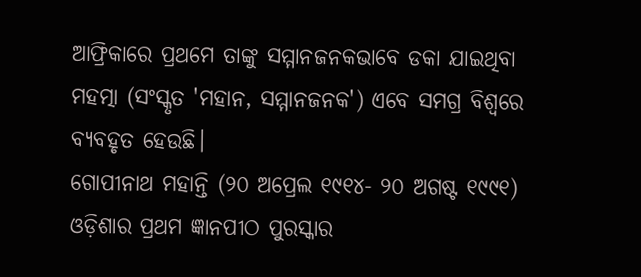ଆଫ୍ରିକାରେ ପ୍ରଥମେ ତାଙ୍କୁ ସମ୍ମାନଜନକଭାବେ ଡକା ଯାଇଥିବା ମହତ୍ମା (ସଂସ୍କୃତ 'ମହାନ, ସମ୍ମାନଜନକ') ଏବେ ସମଗ୍ର ବିଶ୍ୱରେ ବ୍ୟବହୃତ ହେଉଛି।
ଗୋପୀନାଥ ମହାନ୍ତି (୨୦ ଅପ୍ରେଲ ୧୯୧୪- ୨୦ ଅଗଷ୍ଟ ୧୯୯୧) ଓଡ଼ିଶାର ପ୍ରଥମ ଜ୍ଞାନପୀଠ ପୁରସ୍କାର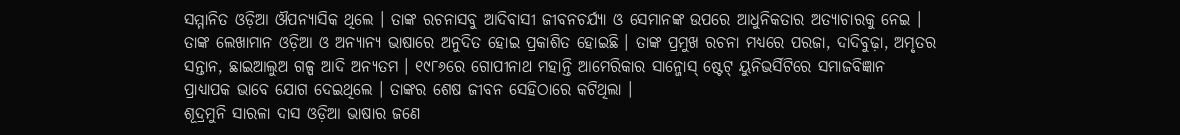ସମ୍ମାନିତ ଓଡ଼ିଆ ଔପନ୍ୟାସିକ ଥିଲେ । ତାଙ୍କ ରଚନାସବୁ ଆଦିବାସୀ ଜୀବନଚର୍ଯ୍ୟା ଓ ସେମାନଙ୍କ ଉପରେ ଆଧୁନିକତାର ଅତ୍ୟାଚାରକୁ ନେଇ । ତାଙ୍କ ଲେଖାମାନ ଓଡ଼ିଆ ଓ ଅନ୍ୟାନ୍ୟ ଭାଷାରେ ଅନୁଦିତ ହୋଇ ପ୍ରକାଶିତ ହୋଇଛି । ତାଙ୍କ ପ୍ରମୁଖ ରଚନା ମଧ୍ୟରେ ପରଜା, ଦାଦିବୁଢ଼ା, ଅମୃତର ସନ୍ତାନ, ଛାଇଆଲୁଅ ଗଳ୍ପ ଆଦି ଅନ୍ୟତମ । ୧୯୮୬ରେ ଗୋପୀନାଥ ମହାନ୍ତି ଆମେରିକାର ସାନ୍ଜୋସ୍ ଷ୍ଟେଟ୍ ୟୁନିଭର୍ସିଟିରେ ସମାଜବିଜ୍ଞାନ ପ୍ରାଧ୍ୟାପକ ଭାବେ ଯୋଗ ଦେଇଥିଲେ । ତାଙ୍କର ଶେଷ ଜୀବନ ସେହିଠାରେ କଟିଥିଲା ।
ଶୂଦ୍ରମୁନି ସାରଳା ଦାସ ଓଡ଼ିଆ ଭାଷାର ଜଣେ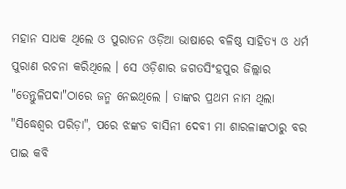ମହାନ ସାଧକ ଥିଲେ ଓ ପୁରାତନ ଓଡ଼ିଆ ଭାଷାରେ ବଳିଷ୍ଠ ସାହିତ୍ୟ ଓ ଧର୍ମ ପୁରାଣ ରଚନା କରିଥିଲେ । ସେ ଓଡ଼ିଶାର ଜଗତସିଂହପୁର ଜିଲ୍ଲାର "ତେନ୍ତୁଳିପଦା"ଠାରେ ଜନ୍ମ ନେଇଥିଲେ । ତାଙ୍କର ପ୍ରଥମ ନାମ ଥିଲା "ସିଦ୍ଧେଶ୍ୱର ପରିଡ଼ା", ପରେ ଝଙ୍କଡ ବାସିନୀ ଦେବୀ ମା ଶାରଳାଙ୍କଠାରୁ ବର ପାଇ କବି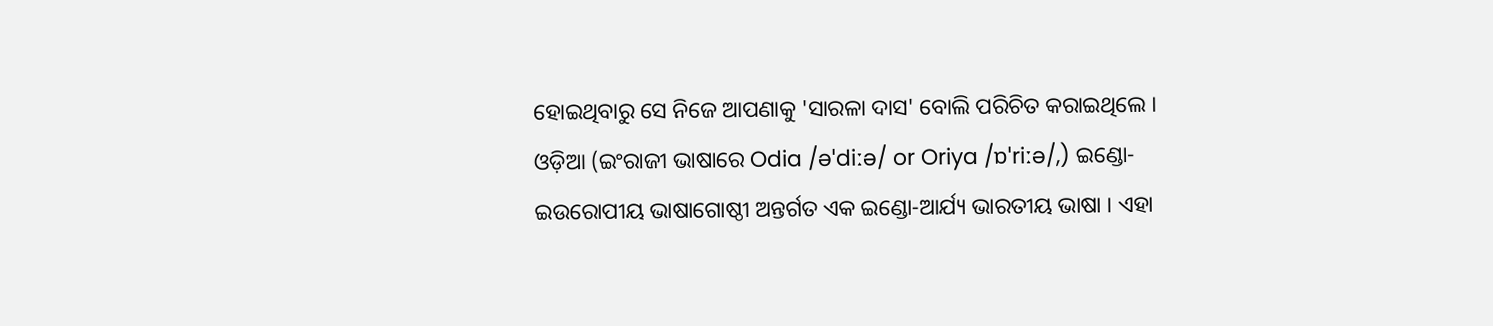ହୋଇଥିବାରୁ ସେ ନିଜେ ଆପଣାକୁ 'ସାରଳା ଦାସ' ବୋଲି ପରିଚିତ କରାଇଥିଲେ ।
ଓଡ଼ିଆ (ଇଂରାଜୀ ଭାଷାରେ Odia /əˈdiːə/ or Oriya /ɒˈriːə/,) ଇଣ୍ଡୋ-ଇଉରୋପୀୟ ଭାଷାଗୋଷ୍ଠୀ ଅନ୍ତର୍ଗତ ଏକ ଇଣ୍ଡୋ-ଆର୍ଯ୍ୟ ଭାରତୀୟ ଭାଷା । ଏହା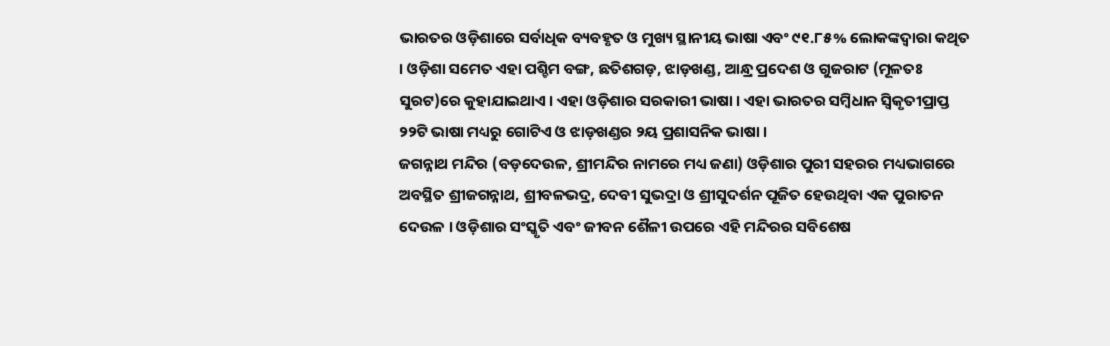ଭାରତର ଓଡ଼ିଶାରେ ସର୍ବାଧିକ ବ୍ୟବହୃତ ଓ ମୁଖ୍ୟ ସ୍ଥାନୀୟ ଭାଷା ଏବଂ ୯୧.୮୫% ଲୋକଙ୍କଦ୍ୱାରା କଥିତ । ଓଡ଼ିଶା ସମେତ ଏହା ପଶ୍ଚିମ ବଙ୍ଗ, ଛତିଶଗଡ଼, ଝାଡ଼ଖଣ୍ଡ, ଆନ୍ଧ୍ର ପ୍ରଦେଶ ଓ ଗୁଜରାଟ (ମୂଳତଃ ସୁରଟ)ରେ କୁହାଯାଇଥାଏ । ଏହା ଓଡ଼ିଶାର ସରକାରୀ ଭାଷା । ଏହା ଭାରତର ସମ୍ବିଧାନ ସ୍ୱିକୃତୀପ୍ରାପ୍ତ ୨୨ଟି ଭାଷା ମଧ୍ୟରୁ ଗୋଟିଏ ଓ ଝାଡ଼ଖଣ୍ଡର ୨ୟ ପ୍ରଶାସନିକ ଭାଷା ।
ଜଗନ୍ନାଥ ମନ୍ଦିର (ବଡ଼ଦେଉଳ, ଶ୍ରୀମନ୍ଦିର ନାମରେ ମଧ୍ୟ ଜଣା) ଓଡ଼ିଶାର ପୁରୀ ସହରର ମଧ୍ୟଭାଗରେ ଅବସ୍ଥିତ ଶ୍ରୀଜଗନ୍ନାଥ, ଶ୍ରୀବଳଭଦ୍ର, ଦେବୀ ସୁଭଦ୍ରା ଓ ଶ୍ରୀସୁଦର୍ଶନ ପୂଜିତ ହେଉଥିବା ଏକ ପୁରାତନ ଦେଉଳ । ଓଡ଼ିଶାର ସଂସ୍କୃତି ଏବଂ ଜୀବନ ଶୈଳୀ ଉପରେ ଏହି ମନ୍ଦିରର ସବିଶେଷ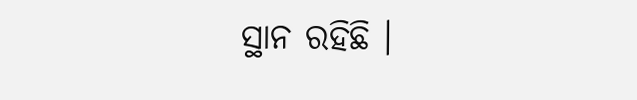ସ୍ଥାନ ରହିଛି ।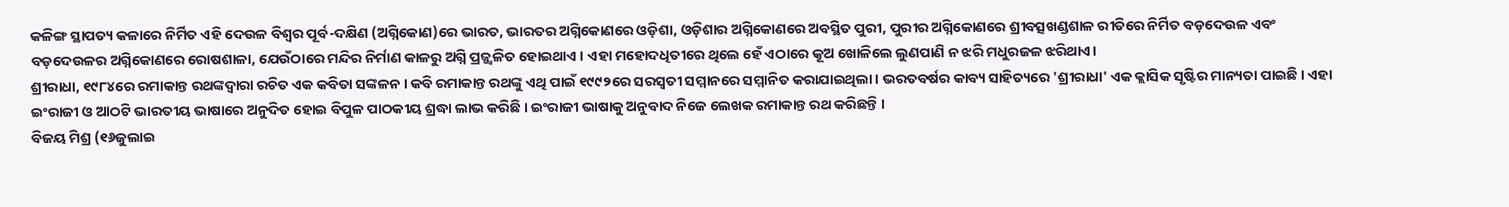କଳିଙ୍ଗ ସ୍ଥାପତ୍ୟ କଳାରେ ନିର୍ମିତ ଏହି ଦେଉଳ ବିଶ୍ୱର ପୂର୍ବ-ଦକ୍ଷିଣ (ଅଗ୍ନିକୋଣ)ରେ ଭାରତ, ଭାରତର ଅଗ୍ନିକୋଣରେ ଓଡ଼ିଶା, ଓଡ଼ିଶାର ଅଗ୍ନିକୋଣରେ ଅବସ୍ଥିତ ପୁରୀ, ପୁରୀର ଅଗ୍ନିକୋଣରେ ଶ୍ରୀବତ୍ସଖଣ୍ଡଶାଳ ରୀତିରେ ନିର୍ମିତ ବଡ଼ଦେଉଳ ଏବଂ ବଡ଼ଦେଉଳର ଅଗ୍ନିକୋଣରେ ରୋଷଶାଳା, ଯେଉଁଠାରେ ମନ୍ଦିର ନିର୍ମାଣ କାଳରୁ ଅଗ୍ନି ପ୍ରଜ୍ଜ୍ୱଳିତ ହୋଇଥାଏ । ଏହା ମହୋଦଧିତୀରେ ଥିଲେ ହେଁ ଏଠାରେ କୂଅ ଖୋଳିଲେ ଲୁଣପାଣି ନ ଝରି ମଧୁରଜଳ ଝରିଥାଏ।
ଶ୍ରୀରାଧା, ୧୯୮୪ରେ ରମାକାନ୍ତ ରଥଙ୍କଦ୍ୱାରା ରଚିତ ଏକ କବିତା ସଙ୍କଳନ । କବି ରମାକାନ୍ତ ରଥଙ୍କୁ ଏଥି ପାଇଁ ୧୯୯୨ରେ ସରସ୍ୱତୀ ସମ୍ମାନରେ ସମ୍ମାନିତ କରାଯାଇଥିଲା । ଭରତବର୍ଷର କାବ୍ୟ ସାହିତ୍ୟରେ 'ଶ୍ରୀରାଧା' ଏକ କ୍ଲାସିକ ସୃଷ୍ଟିର ମାନ୍ୟତା ପାଇଛି । ଏହା ଇଂରାଜୀ ଓ ଆଠଟି ଭାରତୀୟ ଭାଷାରେ ଅନୁଦିତ ହୋଇ ବିପୁଳ ପାଠକୀୟ ଶ୍ରଦ୍ଧା ଲାଭ କରିଛି । ଇଂରାଜୀ ଭାଷାକୁ ଅନୁବାଦ ନିଜେ ଲେଖକ ରମାକାନ୍ତ ରଥ କରିଛନ୍ତି ।
ବିଜୟ ମିଶ୍ର (୧୬ଜୁଲାଇ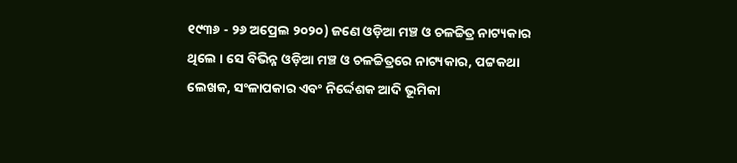୧୯୩୬ - ୨୬ ଅପ୍ରେଲ ୨୦୨୦) ଜଣେ ଓଡ଼ିଆ ମଞ୍ଚ ଓ ଚଳଚ୍ଚିତ୍ର ନାଟ୍ୟକାର ଥିଲେ । ସେ ବିଭିନ୍ନ ଓଡ଼ିଆ ମଞ୍ଚ ଓ ଚଳଚ୍ଚିତ୍ରରେ ନାଟ୍ୟକାର, ପଟ୍ଟକଥା ଲେଖକ, ସଂଳାପକାର ଏବଂ ନିର୍ଦ୍ଦେଶକ ଆଦି ଭୂମିକା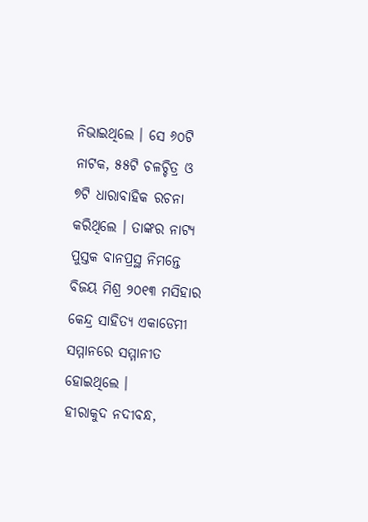ନିଭାଇଥିଲେ । ସେ ୬୦ଟି ନାଟକ, ୫୫ଟି ଚଳଚ୍ଚିତ୍ର ଓ ୭ଟି ଧାରାବାହିକ ରଚନା କରିଥିଲେ । ତାଙ୍କର ନାଟ୍ୟ ପୁସ୍ତକ ବାନପ୍ରସ୍ଥ ନିମନ୍ତେ ବିଜୟ ମିଶ୍ର ୨୦୧୩ ମସିହାର କେନ୍ଦ୍ର ସାହିତ୍ୟ ଏକାଡେମୀ ସମ୍ମାନରେ ସମ୍ମାନୀତ ହୋଇଥିଲେ ।
ହୀରାକୁଦ ନଦୀବନ୍ଧ,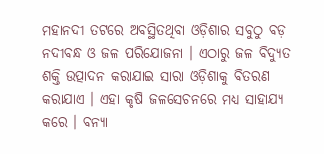ମହାନଦୀ ତଟରେ ଅବସ୍ଥିତଥିବା ଓଡ଼ିଶାର ସବୁଠୁ ବଡ଼ ନଦୀବନ୍ଧ ଓ ଜଳ ପରିଯୋଜନା । ଏଠାରୁ ଜଳ ବିଦ୍ୟୁତ ଶକ୍ତି ଉତ୍ପାଦନ କରାଯାଇ ସାରା ଓଡ଼ିଶାକୁ ବିତରଣ କରାଯାଏ । ଏହା କୃଷି ଜଳସେଚନରେ ମଧ୍ୟ ସାହାଯ୍ୟ କରେ । ବନ୍ୟା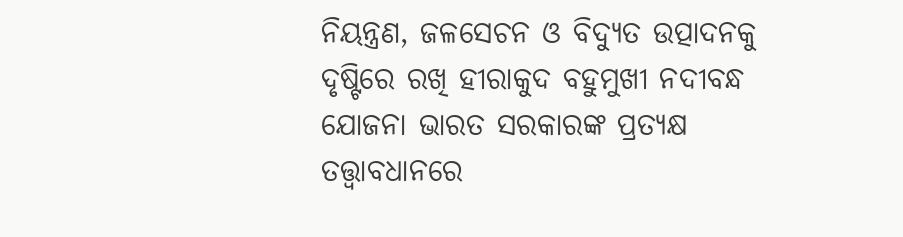ନିୟନ୍ତ୍ରଣ, ଜଳସେଚନ ଓ ବିଦ୍ୟୁତ ଉତ୍ପାଦନକୁ ଦୃଷ୍ଟିରେ ରଖି ହୀରାକୁଦ ବହୁମୁଖୀ ନଦୀବନ୍ଧ ଯୋଜନା ଭାରତ ସରକାରଙ୍କ ପ୍ରତ୍ୟକ୍ଷ ତତ୍ତ୍ୱାବଧାନରେ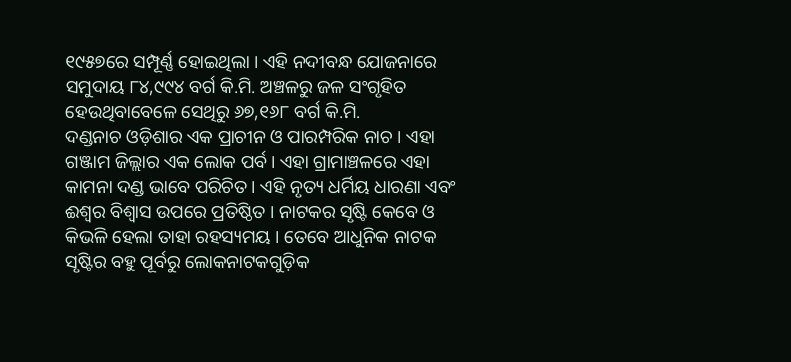୧୯୫୭ରେ ସମ୍ପୂର୍ଣ୍ଣ ହୋଇଥିଲା । ଏହି ନଦୀବନ୍ଧ ଯୋଜନାରେ ସମୁଦାୟ ୮୪,୯୯୪ ବର୍ଗ କି.ମି. ଅଞ୍ଚଳରୁ ଜଳ ସଂଗୃହିତ ହେଉଥିବାବେଳେ ସେଥିରୁ ୬୭,୧୬୮ ବର୍ଗ କି.ମି.
ଦଣ୍ଡନାଚ ଓଡ଼ିଶାର ଏକ ପ୍ରାଚୀନ ଓ ପାରମ୍ପରିକ ନାଚ । ଏହା ଗଞ୍ଜାମ ଜିଲ୍ଲାର ଏକ ଲୋକ ପର୍ବ। ଏହା ଗ୍ରାମାଞ୍ଚଳରେ ଏହା କାମନା ଦଣ୍ଡ ଭାବେ ପରିଚିତ। ଏହି ନୃତ୍ୟ ଧର୍ମିୟ ଧାରଣା ଏବଂ ଈଶ୍ୱର ବିଶ୍ୱାସ ଉପରେ ପ୍ରତିଷ୍ଠିତ । ନାଟକର ସୃଷ୍ଟି କେବେ ଓ କିଭଳି ହେଲା ତାହା ରହସ୍ୟମୟ । ତେବେ ଆଧୁନିକ ନାଟକ ସୃଷ୍ଟିର ବହୁ ପୂର୍ବରୁ ଲୋକନାଟକଗୁଡ଼ିକ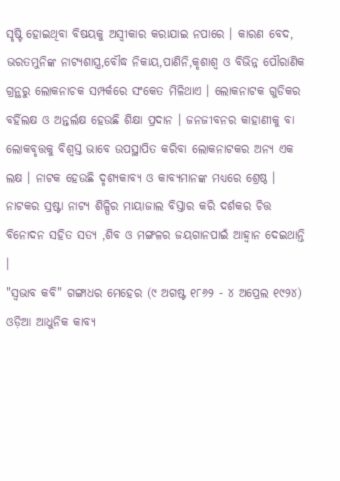ସୃଷ୍ଟି ହୋଇଥିବା ବିଷୟକୁ ଅସ୍ୱୀକାର କରାଯାଇ ନପାରେ । କାରଣ ବେଦ, ଭରତମୁନିଙ୍କ ନାଟ୍ୟଶାସ୍ତ୍ର,ବୌଦ୍ଧ ନିକାୟ,ପାଣିନି,କୃଶାଶ୍ୱ ଓ ବିଭିନ୍ନ ପୌରାଣିକ ଗ୍ରନ୍ଥରୁ ଲୋକନାଚକ ସମ୍ପର୍କରେ ସଂକେତ ମିଳିଥାଏ । ଲୋକନାଟକ ଗୁଡିକର ବର୍ହିଲକ୍ଷ ଓ ଅନ୍ତର୍ଲକ୍ଷ ହେଉଛି ଶିକ୍ଷା ପ୍ରଦାନ । ଜନଜୀବନର କାହାଣୀକୁ ବା ଲୋକବୃତ୍ତକୁ ବିଶ୍ୱସ୍ତ ଭାବେ ଉପସ୍ଥାପିତ କରିବା ଲୋକନାଟକର ଅନ୍ୟ ଏକ ଲକ୍ଷ । ନାଟକ ହେଉଛି ଦୃଶ୍ୟକାବ୍ୟ ଓ କାବ୍ୟମାନଙ୍କ ମଧ୍ୟରେ ଶ୍ରେଷ୍ଠ । ନାଟକର ସ୍ରଷ୍ଟା ନାଟ୍ୟ ଶିଳ୍ପିର ମାୟାଜାଲ ବିସ୍ତାର କରି ଦର୍ଶକର ଚିତ୍ତ ବିନୋଦନ ସହିତ ସତ୍ୟ ,ଶିବ ଓ ମଙ୍ଗଳର ଜୟଗାନପାଇଁ ଆହ୍ୱାନ ଦେଇଥାନ୍ତି ।
"ସ୍ୱଭାବ କବି" ଗଙ୍ଗାଧର ମେହେର (୯ ଅଗଷ୍ଟ ୧୮୬୨ - ୪ ଅପ୍ରେଲ ୧୯୨୪) ଓଡ଼ିଆ ଆଧୁନିକ କାବ୍ୟ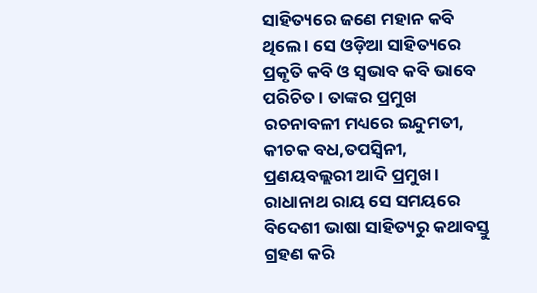ସାହିତ୍ୟରେ ଜଣେ ମହାନ କବି ଥିଲେ । ସେ ଓଡ଼ିଆ ସାହିତ୍ୟରେ ପ୍ରକୃତି କବି ଓ ସ୍ୱଭାବ କବି ଭାବେ ପରିଚିତ । ତାଙ୍କର ପ୍ରମୁଖ ରଚନାବଳୀ ମଧ୍ୟରେ ଇନ୍ଦୁମତୀ, କୀଚକ ବଧ,ତପସ୍ୱିନୀ, ପ୍ରଣୟବଲ୍ଲରୀ ଆଦି ପ୍ରମୁଖ । ରାଧାନାଥ ରାୟ ସେ ସମୟରେ ବିଦେଶୀ ଭାଷା ସାହିତ୍ୟରୁ କଥାବସ୍ତୁ ଗ୍ରହଣ କରି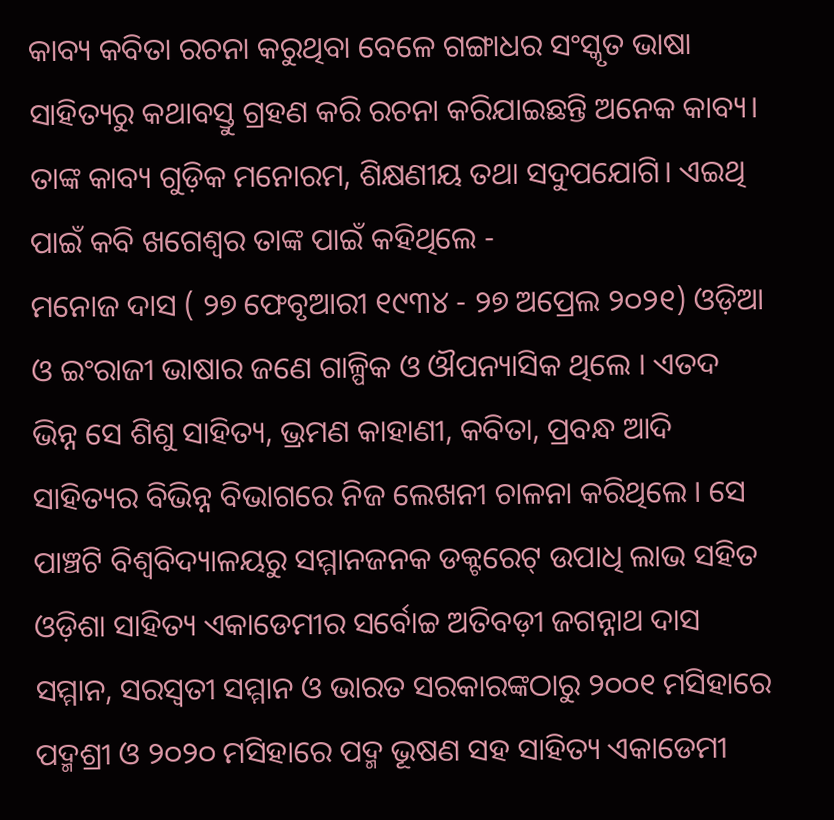କାବ୍ୟ କବିତା ରଚନା କରୁଥିବା ବେଳେ ଗଙ୍ଗାଧର ସଂସ୍କୃତ ଭାଷା ସାହିତ୍ୟରୁ କଥାବସ୍ତୁ ଗ୍ରହଣ କରି ରଚନା କରିଯାଇଛନ୍ତି ଅନେକ କାବ୍ୟ। ତାଙ୍କ କାବ୍ୟ ଗୁଡ଼ିକ ମନୋରମ, ଶିକ୍ଷଣୀୟ ତଥା ସଦୁପଯୋଗି। ଏଇଥି ପାଇଁ କବି ଖଗେଶ୍ବର ତାଙ୍କ ପାଇଁ କହିଥିଲେ -
ମନୋଜ ଦାସ ( ୨୭ ଫେବୃଆରୀ ୧୯୩୪ - ୨୭ ଅପ୍ରେଲ ୨୦୨୧) ଓଡ଼ିଆ ଓ ଇଂରାଜୀ ଭାଷାର ଜଣେ ଗାଳ୍ପିକ ଓ ଔପନ୍ୟାସିକ ଥିଲେ । ଏତଦ ଭିନ୍ନ ସେ ଶିଶୁ ସାହିତ୍ୟ, ଭ୍ରମଣ କାହାଣୀ, କବିତା, ପ୍ରବନ୍ଧ ଆଦି ସାହିତ୍ୟର ବିଭିନ୍ନ ବିଭାଗରେ ନିଜ ଲେଖନୀ ଚାଳନା କରିଥିଲେ । ସେ ପାଞ୍ଚଟି ବିଶ୍ୱବିଦ୍ୟାଳୟରୁ ସମ୍ମାନଜନକ ଡକ୍ଟରେଟ୍ ଉପାଧି ଲାଭ ସହିତ ଓଡ଼ିଶା ସାହିତ୍ୟ ଏକାଡେମୀର ସର୍ବୋଚ୍ଚ ଅତିବଡ଼ୀ ଜଗନ୍ନାଥ ଦାସ ସମ୍ମାନ, ସରସ୍ୱତୀ ସମ୍ମାନ ଓ ଭାରତ ସରକାରଙ୍କଠାରୁ ୨୦୦୧ ମସିହାରେ ପଦ୍ମଶ୍ରୀ ଓ ୨୦୨୦ ମସିହାରେ ପଦ୍ମ ଭୂଷଣ ସହ ସାହିତ୍ୟ ଏକାଡେମୀ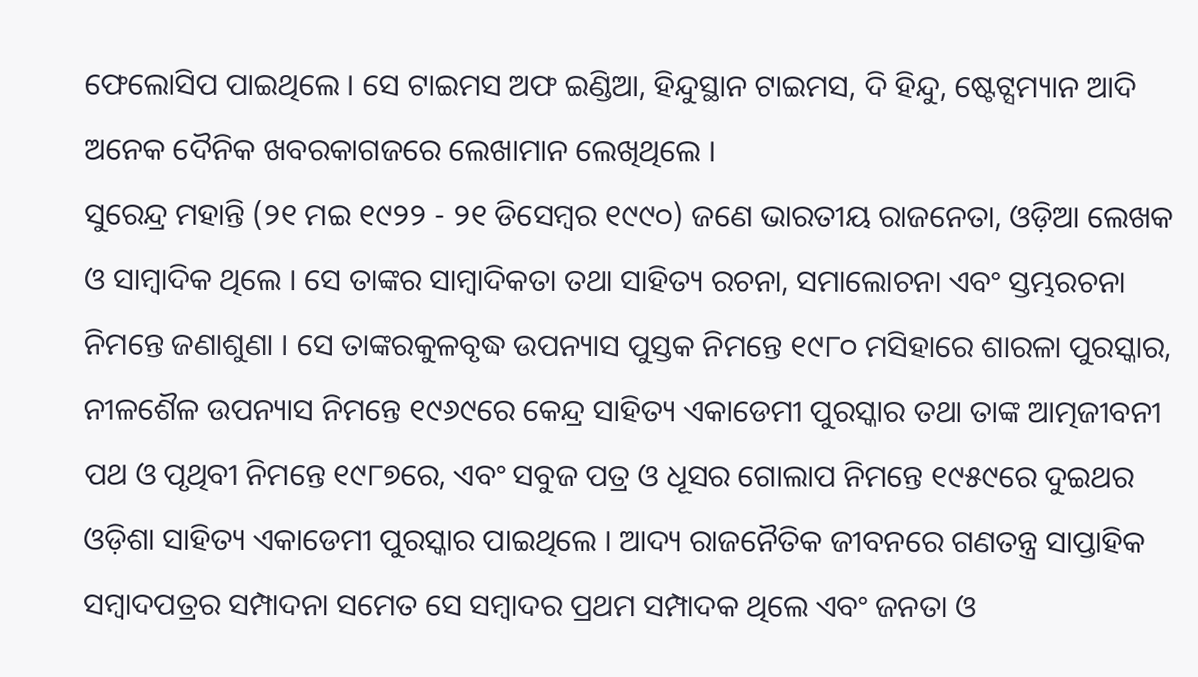ଫେଲୋସିପ ପାଇଥିଲେ । ସେ ଟାଇମସ ଅଫ ଇଣ୍ଡିଆ, ହିନ୍ଦୁସ୍ଥାନ ଟାଇମସ, ଦି ହିନ୍ଦୁ, ଷ୍ଟେଟ୍ସମ୍ୟାନ ଆଦି ଅନେକ ଦୈନିକ ଖବରକାଗଜରେ ଲେଖାମାନ ଲେଖିଥିଲେ ।
ସୁରେନ୍ଦ୍ର ମହାନ୍ତି (୨୧ ମଇ ୧୯୨୨ - ୨୧ ଡିସେମ୍ବର ୧୯୯୦) ଜଣେ ଭାରତୀୟ ରାଜନେତା, ଓଡ଼ିଆ ଲେଖକ ଓ ସାମ୍ବାଦିକ ଥିଲେ । ସେ ତାଙ୍କର ସାମ୍ବାଦିକତା ତଥା ସାହିତ୍ୟ ରଚନା, ସମାଲୋଚନା ଏବଂ ସ୍ତମ୍ଭରଚନା ନିମନ୍ତେ ଜଣାଶୁଣା । ସେ ତାଙ୍କରକୁଳବୃଦ୍ଧ ଉପନ୍ୟାସ ପୁସ୍ତକ ନିମନ୍ତେ ୧୯୮୦ ମସିହାରେ ଶାରଳା ପୁରସ୍କାର, ନୀଳଶୈଳ ଉପନ୍ୟାସ ନିମନ୍ତେ ୧୯୬୯ରେ କେନ୍ଦ୍ର ସାହିତ୍ୟ ଏକାଡେମୀ ପୁରସ୍କାର ତଥା ତାଙ୍କ ଆତ୍ମଜୀବନୀ ପଥ ଓ ପୃଥିବୀ ନିମନ୍ତେ ୧୯୮୭ରେ, ଏବଂ ସବୁଜ ପତ୍ର ଓ ଧୂସର ଗୋଲାପ ନିମନ୍ତେ ୧୯୫୯ରେ ଦୁଇଥର ଓଡ଼ିଶା ସାହିତ୍ୟ ଏକାଡେମୀ ପୁରସ୍କାର ପାଇଥିଲେ । ଆଦ୍ୟ ରାଜନୈତିକ ଜୀବନରେ ଗଣତନ୍ତ୍ର ସାପ୍ତାହିକ ସମ୍ବାଦପତ୍ରର ସମ୍ପାଦନା ସମେତ ସେ ସମ୍ବାଦର ପ୍ରଥମ ସମ୍ପାଦକ ଥିଲେ ଏବଂ ଜନତା ଓ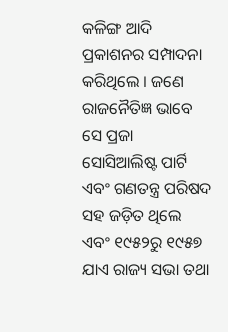କଳିଙ୍ଗ ଆଦି ପ୍ରକାଶନର ସମ୍ପାଦନା କରିଥିଲେ । ଜଣେ ରାଜନୈତିଜ୍ଞ ଭାବେ ସେ ପ୍ରଜା ସୋସିଆଲିଷ୍ଟ ପାର୍ଟି ଏବଂ ଗଣତନ୍ତ୍ର ପରିଷଦ ସହ ଜଡ଼ିତ ଥିଲେ ଏବଂ ୧୯୫୨ରୁ ୧୯୫୭ ଯାଏ ରାଜ୍ୟ ସଭା ତଥା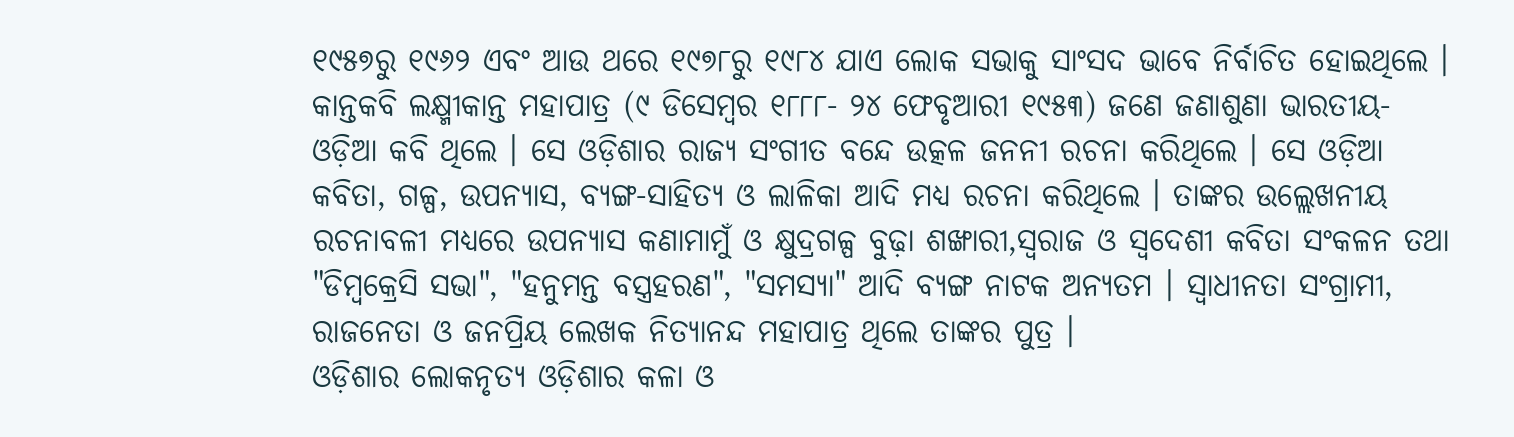୧୯୫୭ରୁ ୧୯୬୨ ଏବଂ ଆଉ ଥରେ ୧୯୭୮ରୁ ୧୯୮୪ ଯାଏ ଲୋକ ସଭାକୁ ସାଂସଦ ଭାବେ ନିର୍ବାଚିତ ହୋଇଥିଲେ ।
କାନ୍ତକବି ଲକ୍ଷ୍ମୀକାନ୍ତ ମହାପାତ୍ର (୯ ଡିସେମ୍ବର ୧୮୮୮- ୨୪ ଫେବୃଆରୀ ୧୯୫୩) ଜଣେ ଜଣାଶୁଣା ଭାରତୀୟ-ଓଡ଼ିଆ କବି ଥିଲେ । ସେ ଓଡ଼ିଶାର ରାଜ୍ୟ ସଂଗୀତ ବନ୍ଦେ ଉତ୍କଳ ଜନନୀ ରଚନା କରିଥିଲେ । ସେ ଓଡ଼ିଆ କବିତା, ଗଳ୍ପ, ଉପନ୍ୟାସ, ବ୍ୟଙ୍ଗ-ସାହିତ୍ୟ ଓ ଲାଳିକା ଆଦି ମଧ୍ୟ ରଚନା କରିଥିଲେ । ତାଙ୍କର ଉଲ୍ଲେଖନୀୟ ରଚନାବଳୀ ମଧ୍ୟରେ ଉପନ୍ୟାସ କଣାମାମୁଁ ଓ କ୍ଷୁଦ୍ରଗଳ୍ପ ବୁଢ଼ା ଶଙ୍ଖାରୀ,ସ୍ୱରାଜ ଓ ସ୍ୱଦେଶୀ କବିତା ସଂକଳନ ତଥା "ଡିମ୍ବକ୍ରେସି ସଭା", "ହନୁମନ୍ତ ବସ୍ତ୍ରହରଣ", "ସମସ୍ୟା" ଆଦି ବ୍ୟଙ୍ଗ ନାଟକ ଅନ୍ୟତମ । ସ୍ୱାଧୀନତା ସଂଗ୍ରାମୀ, ରାଜନେତା ଓ ଜନପ୍ରିୟ ଲେଖକ ନିତ୍ୟାନନ୍ଦ ମହାପାତ୍ର ଥିଲେ ତାଙ୍କର ପୁତ୍ର ।
ଓଡ଼ିଶାର ଲୋକନୃତ୍ୟ ଓଡ଼ିଶାର କଳା ଓ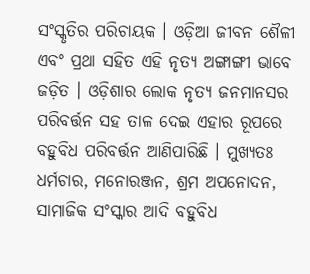ସଂସ୍କୃତିର ପରିଚାୟକ । ଓଡ଼ିଆ ଜୀବନ ଶୈଳୀ ଏବଂ ପ୍ରଥା ସହିତ ଏହି ନୃତ୍ୟ ଅଙ୍ଗାଙ୍ଗୀ ଭାବେ ଜଡ଼ିତ । ଓଡ଼ିଶାର ଲୋକ ନୃତ୍ୟ ଜନମାନସର ପରିବର୍ତ୍ତନ ସହ ତାଳ ଦେଇ ଏହାର ରୂପରେ ବହୁବିଧ ପରିବର୍ତ୍ତନ ଆଣିପାରିଛି । ମୁଖ୍ୟତଃ ଧର୍ମଚାର, ମନୋରଞ୍ଜନ, ଶ୍ରମ ଅପନୋଦନ, ସାମାଜିକ ସଂସ୍କାର ଆଦି ବହୁବିଧ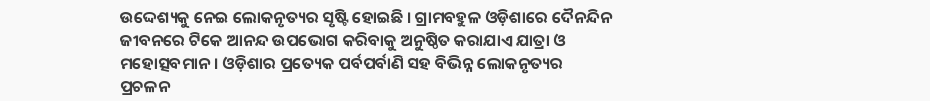ଉଦ୍ଦେଶ୍ୟକୁ ନେଇ ଲୋକନୃତ୍ୟର ସୃଷ୍ଟି ହୋଇଛି । ଗ୍ରାମବହୁଳ ଓଡ଼ିଶାରେ ଦୈନନ୍ଦିନ ଜୀବନରେ ଟିକେ ଆନନ୍ଦ ଉପଭୋଗ କରିବାକୁ ଅନୁଷ୍ଠିତ କରାଯାଏ ଯାତ୍ରା ଓ ମହୋତ୍ସବମାନ । ଓଡ଼ିଶାର ପ୍ରତ୍ୟେକ ପର୍ବପର୍ବାଣି ସହ ବିଭିନ୍ନ ଲୋକନୃତ୍ୟର ପ୍ରଚଳନ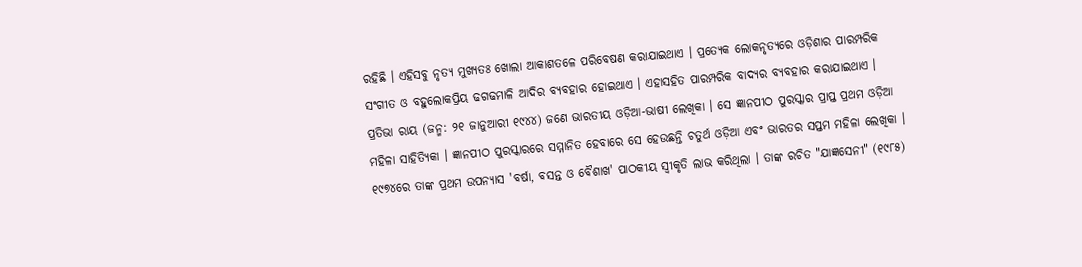ରହିଛି । ଏହିସବୁ ନୃତ୍ୟ ମୁଖ୍ୟତଃ ଖୋଲା ଆକାଶତଳେ ପରିବେଷଣ କରାଯାଇଥାଏ । ପ୍ରତ୍ୟେକ ଲୋକନୃତ୍ୟରେ ଓଡ଼ିଶାର ପାରମ୍ପରିକ ସଂଗୀତ ଓ ବହୁଲୋକପ୍ରିୟ ଢଗଢମାଳି ଆଦିର ବ୍ୟବହାର ହୋଇଥାଏ । ଏହାସହିତ ପାରମ୍ପରିକ ବାଦ୍ୟର ବ୍ୟବହାର କରାଯାଇଥାଏ ।
ପ୍ରତିଭା ରାୟ (ଜନ୍ମ: ୨୧ ଜାନୁଆରୀ ୧୯୪୪) ଜଣେ ଭାରତୀୟ ଓଡ଼ିଆ-ଭାଷୀ ଲେଖିକା । ସେ ଜ୍ଞାନପୀଠ ପୁରସ୍କାର ପ୍ରାପ୍ତ ପ୍ରଥମ ଓଡ଼ିଆ ମହିଳା ସାହିତ୍ୟିକା । ଜ୍ଞାନପୀଠ ପୁରସ୍କାରରେ ସମ୍ମାନିତ ହେବାରେ ସେ ହେଉଛନ୍ତି ଚତୁର୍ଥ ଓଡ଼ିଆ ଏବଂ ଭାରତର ସପ୍ତମ ମହିଳା ଲେଖିକା । ୧୯୭୪ରେ ତାଙ୍କ ପ୍ରଥମ ଉପନ୍ୟାସ 'ବର୍ଷା, ବସନ୍ତ ଓ ବୈଶାଖ' ପାଠକୀୟ ସ୍ୱୀକୃତି ଲାଭ କରିଥିଲା । ତାଙ୍କ ରଚିତ "ଯାଜ୍ଞସେନୀ" (୧୯୮୫)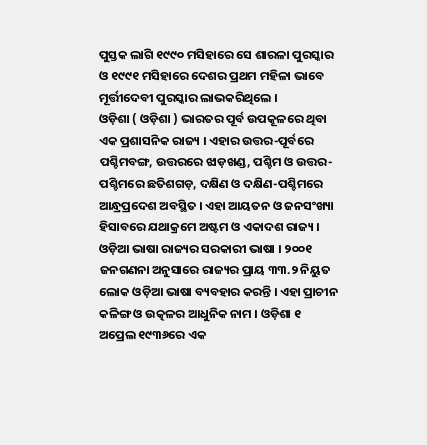ପୁସ୍ତକ ଲାଗି ୧୯୯୦ ମସିହାରେ ସେ ଶାରଳା ପୁରସ୍କାର ଓ ୧୯୯୧ ମସିହାରେ ଦେଶର ପ୍ରଥମ ମହିଳା ଭାବେ ମୂର୍ତ୍ତୀଦେବୀ ପୁରସ୍କାର ଲାଭକରିଥିଲେ ।
ଓଡ଼ିଶା ( ଓଡ଼ିଶା ) ଭାରତର ପୂର୍ବ ଉପକୂଳରେ ଥିବା ଏକ ପ୍ରଶାସନିକ ରାଜ୍ୟ । ଏହାର ଉତ୍ତର-ପୂର୍ବରେ ପଶ୍ଚିମବଙ୍ଗ, ଉତ୍ତରରେ ଝାଡ଼ଖଣ୍ଡ, ପଶ୍ଚିମ ଓ ଉତ୍ତର-ପଶ୍ଚିମରେ ଛତିଶଗଡ଼, ଦକ୍ଷିଣ ଓ ଦକ୍ଷିଣ-ପଶ୍ଚିମରେ ଆନ୍ଧ୍ରପ୍ରଦେଶ ଅବସ୍ଥିତ । ଏହା ଆୟତନ ଓ ଜନସଂଖ୍ୟା ହିସାବରେ ଯଥାକ୍ରମେ ଅଷ୍ଟମ ଓ ଏକାଦଶ ରାଜ୍ୟ । ଓଡ଼ିଆ ଭାଷା ରାଜ୍ୟର ସରକାରୀ ଭାଷା । ୨୦୦୧ ଜନଗଣନା ଅନୁସାରେ ରାଜ୍ୟର ପ୍ରାୟ ୩୩.୨ ନିୟୁତ ଲୋକ ଓଡ଼ିଆ ଭାଷା ବ୍ୟବହାର କରନ୍ତି । ଏହା ପ୍ରାଚୀନ କଳିଙ୍ଗ ଓ ଉତ୍କଳର ଆଧୁନିକ ନାମ । ଓଡ଼ିଶା ୧ ଅପ୍ରେଲ ୧୯୩୬ରେ ଏକ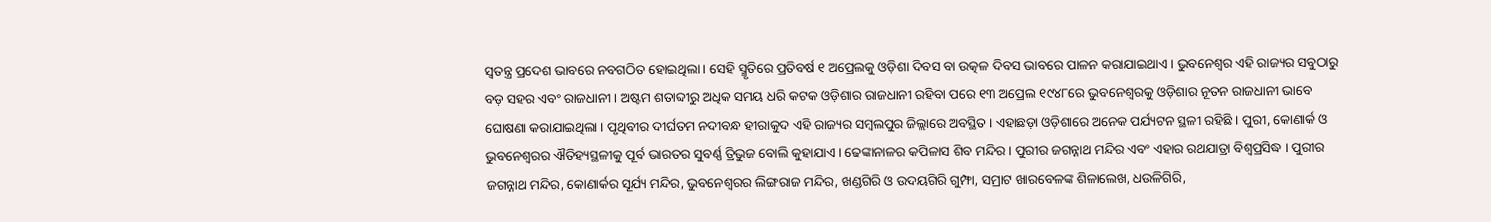ସ୍ୱତନ୍ତ୍ର ପ୍ରଦେଶ ଭାବରେ ନବଗଠିତ ହୋଇଥିଲା । ସେହି ସ୍ମୃତିରେ ପ୍ରତିବର୍ଷ ୧ ଅପ୍ରେଲକୁ ଓଡ଼ିଶା ଦିବସ ବା ଉତ୍କଳ ଦିବସ ଭାବରେ ପାଳନ କରାଯାଇଥାଏ । ଭୁବନେଶ୍ୱର ଏହି ରାଜ୍ୟର ସବୁଠାରୁ ବଡ଼ ସହର ଏବଂ ରାଜଧାନୀ । ଅଷ୍ଟମ ଶତାବ୍ଦୀରୁ ଅଧିକ ସମୟ ଧରି କଟକ ଓଡ଼ିଶାର ରାଜଧାନୀ ରହିବା ପରେ ୧୩ ଅପ୍ରେଲ ୧୯୪୮ରେ ଭୁବନେଶ୍ୱରକୁ ଓଡ଼ିଶାର ନୂତନ ରାଜଧାନୀ ଭାବେ ଘୋଷଣା କରାଯାଇଥିଲା । ପୃଥିବୀର ଦୀର୍ଘତମ ନଦୀବନ୍ଧ ହୀରାକୁଦ ଏହି ରାଜ୍ୟର ସମ୍ବଲପୁର ଜିଲ୍ଲାରେ ଅବସ୍ଥିତ । ଏହାଛଡ଼ା ଓଡ଼ିଶାରେ ଅନେକ ପର୍ଯ୍ୟଟନ ସ୍ଥଳୀ ରହିଛି । ପୁରୀ, କୋଣାର୍କ ଓ ଭୁବନେଶ୍ୱରର ଐତିହ୍ୟସ୍ଥଳୀକୁ ପୂର୍ବ ଭାରତର ସୁବର୍ଣ୍ଣ ତ୍ରିଭୁଜ ବୋଲି କୁହାଯାଏ । ଢେଙ୍କାନାଳର କପିଳାସ ଶିବ ମନ୍ଦିର । ପୁରୀର ଜଗନ୍ନାଥ ମନ୍ଦିର ଏବଂ ଏହାର ରଥଯାତ୍ରା ବିଶ୍ୱପ୍ରସିଦ୍ଧ । ପୁରୀର ଜଗନ୍ନାଥ ମନ୍ଦିର, କୋଣାର୍କର ସୂର୍ଯ୍ୟ ମନ୍ଦିର, ଭୁବନେଶ୍ୱରର ଲିଙ୍ଗରାଜ ମନ୍ଦିର, ଖଣ୍ଡଗିରି ଓ ଉଦୟଗିରି ଗୁମ୍ଫା, ସମ୍ରାଟ ଖାରବେଳଙ୍କ ଶିଳାଲେଖ, ଧଉଳିଗିରି,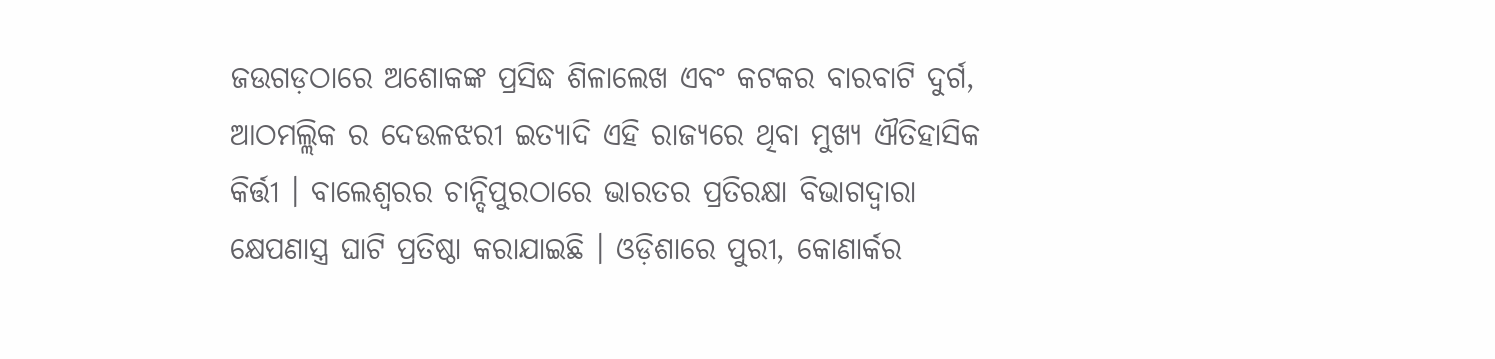ଜଉଗଡ଼ଠାରେ ଅଶୋକଙ୍କ ପ୍ରସିଦ୍ଧ ଶିଳାଲେଖ ଏବଂ କଟକର ବାରବାଟି ଦୁର୍ଗ, ଆଠମଲ୍ଲିକ ର ଦେଉଳଝରୀ ଇତ୍ୟାଦି ଏହି ରାଜ୍ୟରେ ଥିବା ମୁଖ୍ୟ ଐତିହାସିକ କିର୍ତ୍ତୀ । ବାଲେଶ୍ୱରର ଚାନ୍ଦିପୁରଠାରେ ଭାରତର ପ୍ରତିରକ୍ଷା ବିଭାଗଦ୍ୱାରା କ୍ଷେପଣାସ୍ତ୍ର ଘାଟି ପ୍ରତିଷ୍ଠା କରାଯାଇଛି । ଓଡ଼ିଶାରେ ପୁରୀ, କୋଣାର୍କର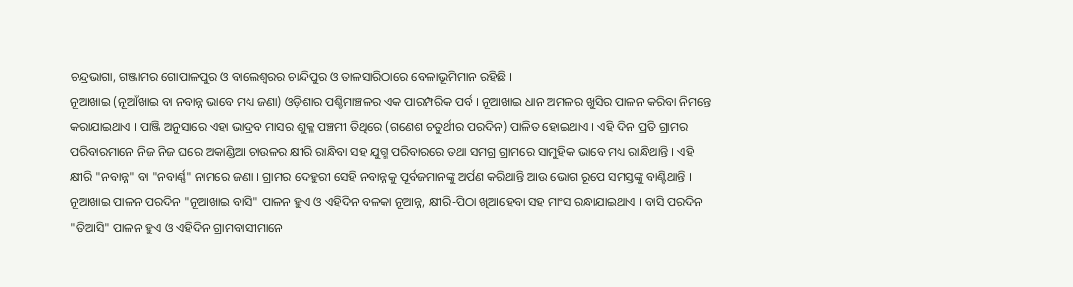ଚନ୍ଦ୍ରଭାଗା, ଗଞ୍ଜାମର ଗୋପାଳପୁର ଓ ବାଲେଶ୍ୱରର ଚାନ୍ଦିପୁର ଓ ତାଳସାରିଠାରେ ବେଳାଭୂମିମାନ ରହିଛି ।
ନୂଆଖାଇ (ନୂଆଁଖାଇ ବା ନବାନ୍ନ ଭାବେ ମଧ୍ୟ ଜଣା) ଓଡ଼ିଶାର ପଶ୍ଚିମାଞ୍ଚଳର ଏକ ପାରମ୍ପରିକ ପର୍ବ । ନୂଆଖାଇ ଧାନ ଅମଳର ଖୁସିର ପାଳନ କରିବା ନିମନ୍ତେ କରାଯାଇଥାଏ । ପାଞ୍ଜି ଅନୁସାରେ ଏହା ଭାଦ୍ରବ ମାସର ଶୁକ୍ଳ ପଞ୍ଚମୀ ତିଥିରେ (ଗଣେଶ ଚତୁର୍ଥୀର ପରଦିନ) ପାଳିତ ହୋଇଥାଏ । ଏହି ଦିନ ପ୍ରତି ଗ୍ରାମର ପରିବାରମାନେ ନିଜ ନିଜ ଘରେ ଅକାଣ୍ଡିଆ ଚାଉଳର କ୍ଷୀରି ରାନ୍ଧିବା ସହ ଯୁଗ୍ମ ପରିବାରରେ ତଥା ସମଗ୍ର ଗ୍ରାମରେ ସାମୁହିକ ଭାବେ ମଧ୍ୟ ରାନ୍ଧିଥାନ୍ତି । ଏହି କ୍ଷୀରି "ନବାନ୍ନ" ବା "ନବାର୍ଣ୍ଣ" ନାମରେ ଜଣା । ଗ୍ରାମର ଦେହୁରୀ ସେହି ନବାନ୍ନକୁ ପୂର୍ବଜମାନଙ୍କୁ ଅର୍ପଣ କରିଥାନ୍ତି ଆଉ ଭୋଗ ରୂପେ ସମସ୍ତଙ୍କୁ ବାଣ୍ଟିଥାନ୍ତି । ନୂଆଖାଇ ପାଳନ ପରଦିନ "ନୂଆଖାଇ ବାସି" ପାଳନ ହୁଏ ଓ ଏହିଦିନ ବଳକା ନୂଆନ୍ନ, କ୍ଷୀରି-ପିଠା ଖିଆହେବା ସହ ମାଂସ ରନ୍ଧାଯାଇଥାଏ । ବାସି ପରଦିନ "ତିଆସି" ପାଳନ ହୁଏ ଓ ଏହିଦିନ ଗ୍ରାମବାସୀମାନେ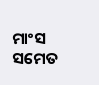ମାଂସ ସମେତ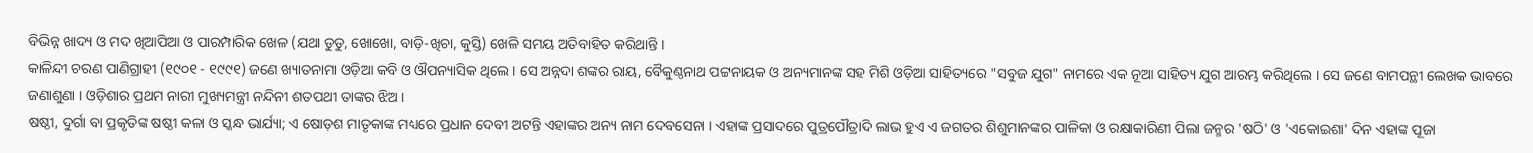ବିଭିନ୍ନ ଖାଦ୍ୟ ଓ ମଦ ଖିଆପିଆ ଓ ପାରମ୍ପାରିକ ଖେଳ (ଯଥା ଡୁଡୁ, ଖୋଖୋ, ବାଡ଼ି-ଖିଚା, କୁସ୍ତି) ଖେଳି ସମୟ ଅତିବାହିତ କରିଥାନ୍ତି ।
କାଳିନ୍ଦୀ ଚରଣ ପାଣିଗ୍ରାହୀ (୧୯୦୧ - ୧୯୯୧) ଜଣେ ଖ୍ୟାତନାମା ଓଡ଼ିଆ କବି ଓ ଔପନ୍ୟାସିକ ଥିଲେ । ସେ ଅନ୍ନଦା ଶଙ୍କର ରାୟ, ବୈକୁଣ୍ଠନାଥ ପଟ୍ଟନାୟକ ଓ ଅନ୍ୟମାନଙ୍କ ସହ ମିଶି ଓଡ଼ିଆ ସାହିତ୍ୟରେ "ସବୁଜ ଯୁଗ" ନାମରେ ଏକ ନୂଆ ସାହିତ୍ୟ ଯୁଗ ଆରମ୍ଭ କରିଥିଲେ । ସେ ଜଣେ ବାମପନ୍ଥୀ ଲେଖକ ଭାବରେ ଜଣାଶୁଣା । ଓଡ଼ିଶାର ପ୍ରଥମ ନାରୀ ମୁଖ୍ୟମନ୍ତ୍ରୀ ନନ୍ଦିନୀ ଶତପଥୀ ତାଙ୍କର ଝିଅ ।
ଷଷ୍ଠୀ, ଦୁର୍ଗା ବା ପ୍ରକୃତିଙ୍କ ଷଷ୍ଠୀ କଳା ଓ ସ୍କନ୍ଧ ଭାର୍ଯ୍ୟା; ଏ ଷୋଡ଼ଶ ମାତୃକାଙ୍କ ମଧ୍ୟରେ ପ୍ରଧାନ ଦେବୀ ଅଟନ୍ତି ଏହାଙ୍କର ଅନ୍ୟ ନାମ ଦେବସେନା । ଏହାଙ୍କ ପ୍ରସାଦରେ ପୁତ୍ରପୌତ୍ରାଦି ଲାଭ ହୁଏ ଏ ଜଗତର ଶିଶୁମାନଙ୍କର ପାଳିକା ଓ ରକ୍ଷାକାରିଣୀ ପିଲା ଜନ୍ମର 'ଷଠି' ଓ 'ଏକୋଇଶା' ଦିନ ଏହାଙ୍କ ପୂଜା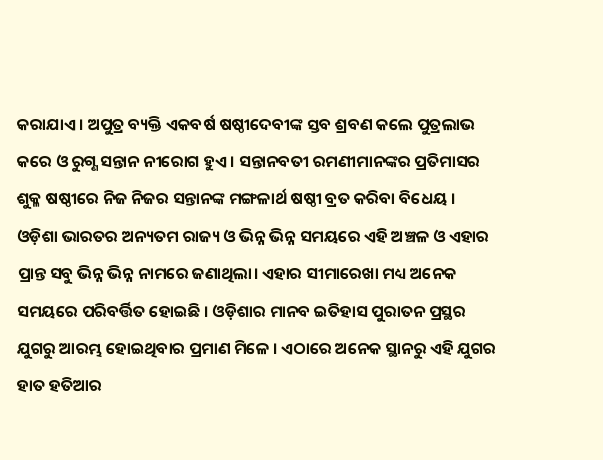କରାଯାଏ । ଅପୁତ୍ର ବ୍ୟକ୍ତି ଏକବର୍ଷ ଷଷ୍ଠୀଦେବୀଙ୍କ ସ୍ତବ ଶ୍ରବଣ କଲେ ପୁତ୍ରଲାଭ କରେ ଓ ରୁଗ୍ଣ ସନ୍ତାନ ନୀରୋଗ ହୁଏ । ସନ୍ତାନବତୀ ରମଣୀମାନଙ୍କର ପ୍ରତିମାସର ଶୁକ୍ଳ ଷଷ୍ଠୀରେ ନିଜ ନିଜର ସନ୍ତାନଙ୍କ ମଙ୍ଗଳାର୍ଥ ଷଷ୍ଠୀ ବ୍ରତ କରିବା ବିଧେୟ ।
ଓଡ଼ିଶା ଭାରତର ଅନ୍ୟତମ ରାଜ୍ୟ ଓ ଭିନ୍ନ ଭିନ୍ନ ସମୟରେ ଏହି ଅଞ୍ଚଳ ଓ ଏହାର ପ୍ରାନ୍ତ ସବୁ ଭିନ୍ନ ଭିନ୍ନ ନାମରେ ଜଣାଥିଲା। ଏହାର ସୀମାରେଖା ମଧ୍ୟ ଅନେକ ସମୟରେ ପରିବର୍ତ୍ତିତ ହୋଇଛି । ଓଡ଼ିଶାର ମାନବ ଇତିହାସ ପୁରାତନ ପ୍ରସ୍ଥର ଯୁଗରୁ ଆରମ୍ଭ ହୋଇଥିବାର ପ୍ରମାଣ ମିଳେ । ଏଠାରେ ଅନେକ ସ୍ଥାନରୁ ଏହି ଯୁଗର ହାତ ହତିଆର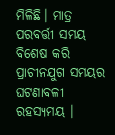ମିଳିଛି। ମାତ୍ର ପରବର୍ତ୍ତୀ ସମୟ ବିଶେଷ କରି ପ୍ରାଚୀନଯୁଗ ସମୟର ଘଟଣାବଳୀ ରହସ୍ୟମୟ ।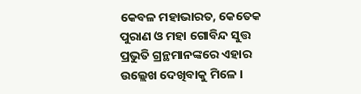କେବଳ ମହାଭାରତ, କେତେକ ପୁରାଣ ଓ ମହା ଗୋବିନ୍ଦ ସୁତ୍ତ ପ୍ରଭୁତି ଗ୍ରନ୍ଥମାନଙ୍କରେ ଏହାର ଉଲ୍ଲେଖ ଦେଖିବାକୁ ମିଳେ ।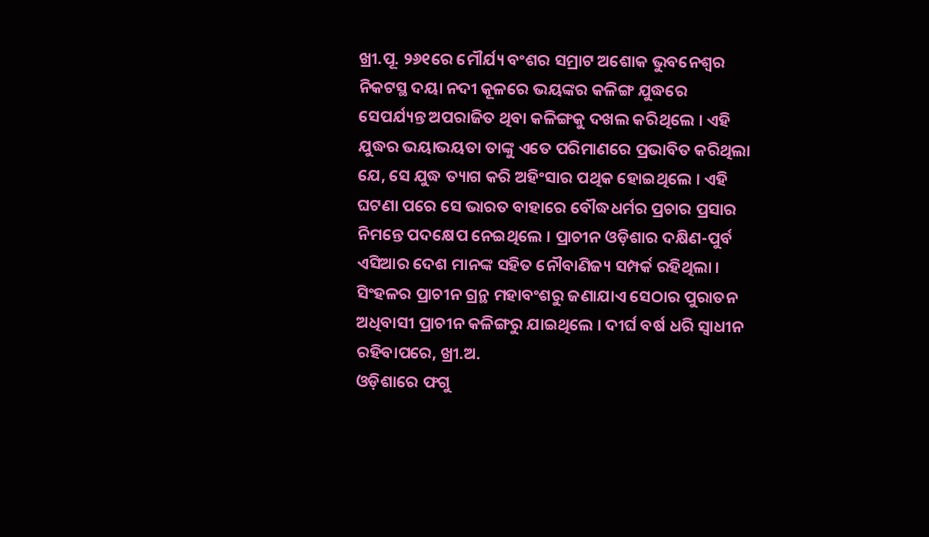ଖ୍ରୀ.ପୂ. ୨୬୧ରେ ମୌର୍ଯ୍ୟ ବଂଶର ସମ୍ରାଟ ଅଶୋକ ଭୁବନେଶ୍ୱର ନିକଟସ୍ଥ ଦୟା ନଦୀ କୂଳରେ ଭୟଙ୍କର କଳିଙ୍ଗ ଯୁଦ୍ଧରେ ସେପର୍ଯ୍ୟନ୍ତ ଅପରାଜିତ ଥିବା କଳିଙ୍ଗକୁ ଦଖଲ କରିଥିଲେ । ଏହି ଯୁଦ୍ଧର ଭୟାଭୟତା ତାଙ୍କୁ ଏତେ ପରିମାଣରେ ପ୍ରଭାବିତ କରିଥିଲା ଯେ, ସେ ଯୁଦ୍ଧ ତ୍ୟାଗ କରି ଅହିଂସାର ପଥିକ ହୋଇଥିଲେ । ଏହି ଘଟଣା ପରେ ସେ ଭାରତ ବାହାରେ ବୌଦ୍ଧଧର୍ମର ପ୍ରଚାର ପ୍ରସାର ନିମନ୍ତେ ପଦକ୍ଷେପ ନେଇଥିଲେ । ପ୍ରାଚୀନ ଓଡ଼ିଶାର ଦକ୍ଷିଣ-ପୁର୍ବ ଏସିଆର ଦେଶ ମାନଙ୍କ ସହିତ ନୌବାଣିଜ୍ୟ ସମ୍ପର୍କ ରହିଥିଲା । ସିଂହଳର ପ୍ରାଚୀନ ଗ୍ରନ୍ଥ ମହାବଂଶରୁ ଜଣାଯାଏ ସେଠାର ପୁରାତନ ଅଧିବାସୀ ପ୍ରାଚୀନ କଳିଙ୍ଗରୁ ଯାଇଥିଲେ । ଦୀର୍ଘ ବର୍ଷ ଧରି ସ୍ୱାଧୀନ ରହିବାପରେ, ଖ୍ରୀ.ଅ.
ଓଡ଼ିଶାରେ ଫଗୁ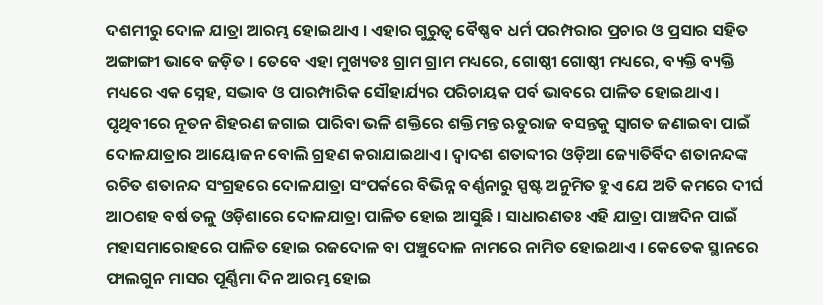ଦଶମୀରୁ ଦୋଳ ଯାତ୍ରା ଆରମ୍ଭ ହୋଇଥାଏ । ଏହାର ଗୁରୁତ୍ୱ ବୈଷ୍ଣବ ଧର୍ମ ପରମ୍ପରାର ପ୍ରଚାର ଓ ପ୍ରସାର ସହିତ ଅଙ୍ଗାଙ୍ଗୀ ଭାବେ ଜଡ଼ିତ । ତେବେ ଏହା ମୁଖ୍ୟତଃ ଗ୍ରାମ ଗ୍ରାମ ମଧ୍ୟରେ, ଗୋଷ୍ଠୀ ଗୋଷ୍ଠୀ ମଧ୍ୟରେ, ବ୍ୟକ୍ତି ବ୍ୟକ୍ତି ମଧ୍ୟରେ ଏକ ସ୍ନେହ, ସଦ୍ଭାବ ଓ ପାରମ୍ପାରିକ ସୌହାର୍ଯ୍ୟର ପରିଚାୟକ ପର୍ବ ଭାବରେ ପାଳିତ ହୋଇଥାଏ । ପୃଥିବୀରେ ନୂତନ ଶିହରଣ ଜଗାଇ ପାରିବା ଭଳି ଶକ୍ତିରେ ଶକ୍ତିମନ୍ତ ଋତୁରାଜ ବସନ୍ତକୁ ସ୍ୱାଗତ ଜଣାଇବା ପାଇଁ ଦୋଳଯାତ୍ରାର ଆୟୋଜନ ବୋଲି ଗ୍ରହଣ କରାଯାଇଥାଏ। ଦ୍ୱାଦଶ ଶତାବ୍ଦୀର ଓଡ଼ିଆ ଜ୍ୟୋତିର୍ବିଦ ଶତାନନ୍ଦଙ୍କ ରଚିତ ଶତାନନ୍ଦ ସଂଗ୍ରହରେ ଦୋଳଯାତ୍ରା ସଂପର୍କରେ ବିଭିନ୍ନ ବର୍ଣ୍ଣନାରୁ ସ୍ପଷ୍ଟ ଅନୁମିତ ହୁଏ ଯେ ଅତି କମରେ ଦୀର୍ଘ ଆଠଶହ ବର୍ଷ ତଳୁ ଓଡ଼ିଶାରେ ଦୋଳଯାତ୍ରା ପାଳିତ ହୋଇ ଆସୁଛି । ସାଧାରଣତଃ ଏହି ଯାତ୍ରା ପାଞ୍ଚଦିନ ପାଇଁ ମହାସମାରୋହରେ ପାଳିତ ହୋଇ ରଜଦୋଳ ବା ପଞ୍ଚୁଦୋଳ ନାମରେ ନାମିତ ହୋଇଥାଏ । କେତେକ ସ୍ଥାନରେ ଫାଲଗୁନ ମାସର ପୂର୍ଣ୍ଣିମା ଦିନ ଆରମ୍ଭ ହୋଇ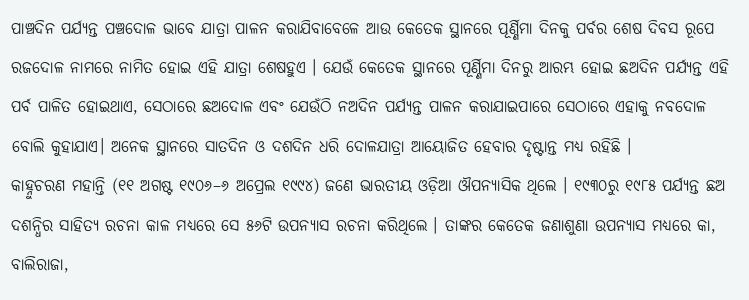ପାଞ୍ଚଦିନ ପର୍ଯ୍ୟନ୍ତ ପଞ୍ଚଦୋଳ ଭାବେ ଯାତ୍ରା ପାଳନ କରାଯିବାବେଳେ ଆଉ କେତେକ ସ୍ଥାନରେ ପୂର୍ଣ୍ଣିମା ଦିନକୁ ପର୍ବର ଶେଷ ଦିବସ ରୂପେ ରଜଦୋଳ ନାମରେ ନାମିତ ହୋଇ ଏହି ଯାତ୍ରା ଶେଷହୁଏ । ଯେଉଁ କେତେକ ସ୍ଥାନରେ ପୂର୍ଣ୍ଣିମା ଦିନରୁ ଆରମ୍ଭ ହୋଇ ଛଅଦିନ ପର୍ଯ୍ୟନ୍ତ ଏହି ପର୍ବ ପାଳିତ ହୋଇଥାଏ, ସେଠାରେ ଛଅଦୋଳ ଏବଂ ଯେଉଁଠି ନଅଦିନ ପର୍ଯ୍ୟନ୍ତ ପାଳନ କରାଯାଇପାରେ ସେଠାରେ ଏହାକୁ ନବଦୋଳ ବୋଲି କୁହାଯାଏ। ଅନେକ ସ୍ଥାନରେ ସାତଦିନ ଓ ଦଶଦିନ ଧରି ଦୋଳଯାତ୍ରା ଆୟୋଜିତ ହେବାର ଦୃଷ୍ଟାନ୍ତ ମଧ୍ୟ ରହିଛି ।
କାହ୍ନୁଚରଣ ମହାନ୍ତି (୧୧ ଅଗଷ୍ଟ ୧୯୦୬–୬ ଅପ୍ରେଲ ୧୯୯୪) ଜଣେ ଭାରତୀୟ ଓଡ଼ିଆ ଔପନ୍ୟାସିକ ଥିଲେ । ୧୯୩୦ରୁ ୧୯୮୫ ପର୍ଯ୍ୟନ୍ତ ଛଅ ଦଶନ୍ଧିର ସାହିତ୍ୟ ରଚନା କାଳ ମଧ୍ୟରେ ସେ ୫୬ଟି ଉପନ୍ୟାସ ରଚନା କରିଥିଲେ । ତାଙ୍କର କେତେକ ଜଣାଶୁଣା ଉପନ୍ୟାସ ମଧ୍ୟରେ କା, ବାଲିରାଜା,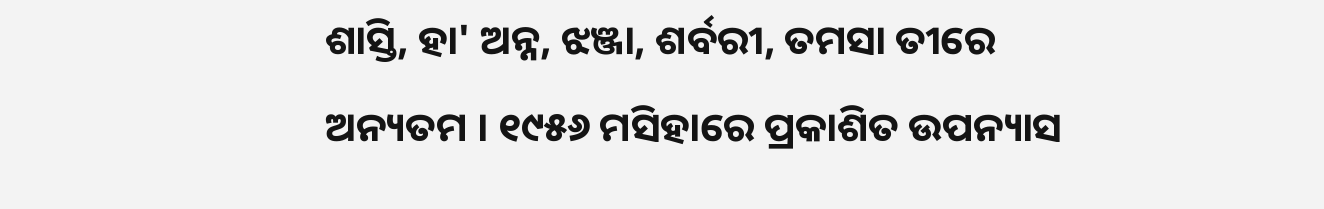ଶାସ୍ତି, ହା' ଅନ୍ନ, ଝଞ୍ଜା, ଶର୍ବରୀ, ତମସା ତୀରେ ଅନ୍ୟତମ । ୧୯୫୬ ମସିହାରେ ପ୍ରକାଶିତ ଉପନ୍ୟାସ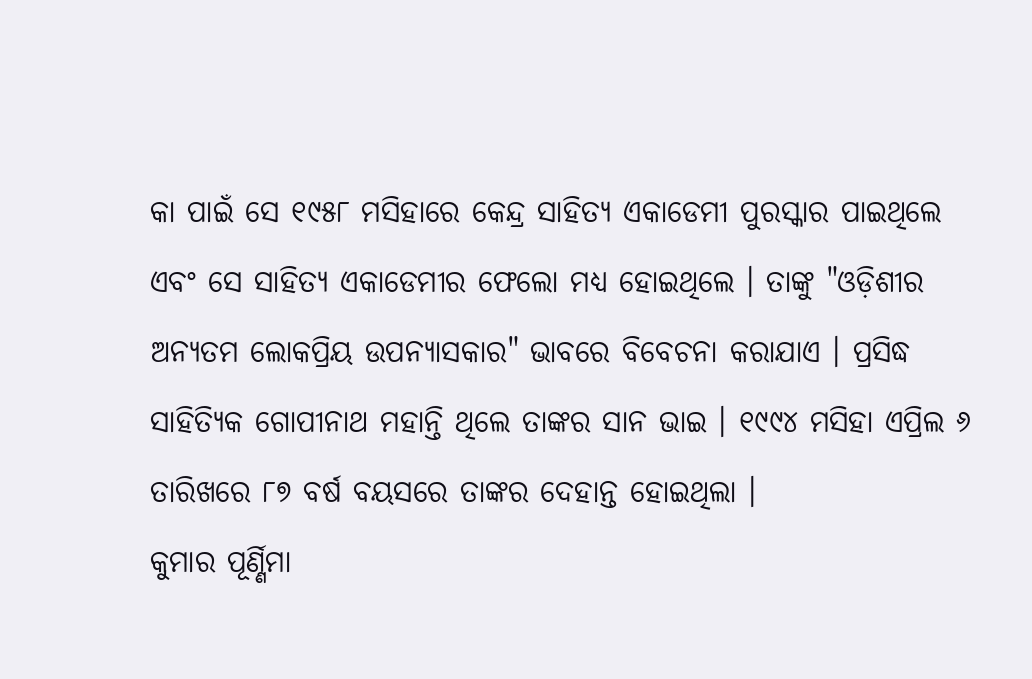କା ପାଇଁ ସେ ୧୯୫୮ ମସିହାରେ କେନ୍ଦ୍ର ସାହିତ୍ୟ ଏକାଡେମୀ ପୁରସ୍କାର ପାଇଥିଲେ ଏବଂ ସେ ସାହିତ୍ୟ ଏକାଡେମୀର ଫେଲୋ ମଧ୍ୟ ହୋଇଥିଲେ । ତାଙ୍କୁ "ଓଡ଼ିଶୀର ଅନ୍ୟତମ ଲୋକପ୍ରିୟ ଉପନ୍ୟାସକାର" ଭାବରେ ବିବେଚନା କରାଯାଏ । ପ୍ରସିଦ୍ଧ ସାହିତ୍ୟିକ ଗୋପୀନାଥ ମହାନ୍ତି ଥିଲେ ତାଙ୍କର ସାନ ଭାଇ । ୧୯୯୪ ମସିହା ଏପ୍ରିଲ ୬ ତାରିଖରେ ୮୭ ବର୍ଷ ବୟସରେ ତାଙ୍କର ଦେହାନ୍ତ ହୋଇଥିଲା ।
କୁମାର ପୂର୍ଣ୍ଣିମା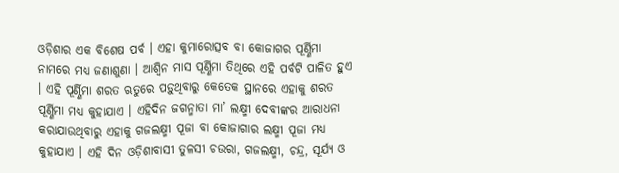ଓଡ଼ିଶାର ଏକ ବିଶେଷ ପର୍ବ । ଏହା କୁମାରୋତ୍ସବ ବା କୋଜାଗର ପୂର୍ଣ୍ଣିମା ନାମରେ ମଧ୍ୟ ଜଣାଶୁଣା । ଆଶ୍ୱିନ ମାସ ପୂର୍ଣ୍ଣିମା ତିଥିରେ ଏହି ପର୍ବଟି ପାଳିତ ହୁଏ । ଏହି ପୂର୍ଣ୍ଣିମା ଶରତ ଋତୁରେ ପଡ଼ୁଥିବାରୁ କେତେକ ସ୍ଥାନରେ ଏହାକୁ ଶରତ ପୂର୍ଣ୍ଣିମା ମଧ୍ୟ କୁହାଯାଏ । ଏହିଦିନ ଜଗନ୍ମାତା ମା’ ଲକ୍ଷ୍ମୀ ଦେବୀଙ୍କର ଆରାଧନା କରାଯାଉଥିବାରୁ ଏହାକୁ ଗଜଲକ୍ଷ୍ମୀ ପୂଜା ବା କୋଜାଗାର ଲକ୍ଷ୍ମୀ ପୂଜା ମଧ୍ୟ କୁହାଯାଏ । ଏହି ଦିନ ଓଡ଼ିଶାବାସୀ ତୁଳସୀ ଚଉରା, ଗଜଲକ୍ଷ୍ମୀ, ଚନ୍ଦ୍ର, ସୂର୍ଯ୍ୟ ଓ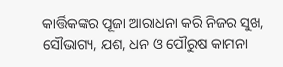କାର୍ତ୍ତିକଙ୍କର ପୂଜା ଆରାଧନା କରି ନିଜର ସୁଖ, ସୌଭାଗ୍ୟ, ଯଶ, ଧନ ଓ ପୌରୁଷ କାମନା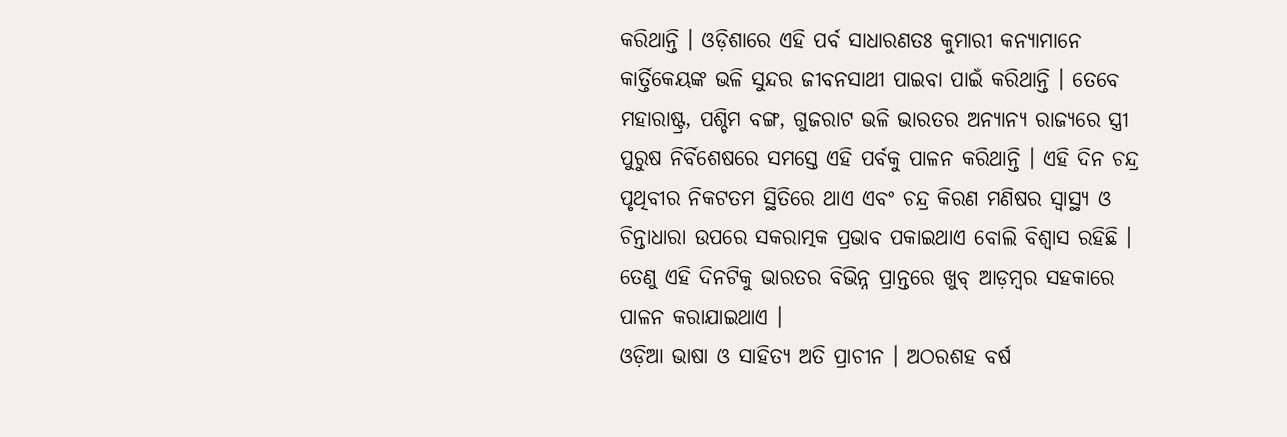କରିଥାନ୍ତି । ଓଡ଼ିଶାରେ ଏହି ପର୍ବ ସାଧାରଣତଃ କୁମାରୀ କନ୍ୟାମାନେ କାର୍ତ୍ତିକେୟଙ୍କ ଭଳି ସୁନ୍ଦର ଜୀବନସାଥୀ ପାଇବା ପାଇଁ କରିଥାନ୍ତି । ତେବେ ମହାରାଷ୍ଟ୍ର, ପଶ୍ଚିମ ବଙ୍ଗ, ଗୁଜରାଟ ଭଳି ଭାରତର ଅନ୍ୟାନ୍ୟ ରାଜ୍ୟରେ ସ୍ତ୍ରୀ ପୁରୁଷ ନିର୍ବିଶେଷରେ ସମସ୍ତେ ଏହି ପର୍ବକୁ ପାଳନ କରିଥାନ୍ତି । ଏହି ଦିନ ଚନ୍ଦ୍ର ପୃଥିବୀର ନିକଟତମ ସ୍ଥିତିରେ ଥାଏ ଏବଂ ଚନ୍ଦ୍ର କିରଣ ମଣିଷର ସ୍ୱାସ୍ଥ୍ୟ ଓ ଚିନ୍ତାଧାରା ଉପରେ ସକରାତ୍ମକ ପ୍ରଭାବ ପକାଇଥାଏ ବୋଲି ବିଶ୍ୱାସ ରହିଛି । ତେଣୁ ଏହି ଦିନଟିକୁ ଭାରତର ବିଭିନ୍ନ ପ୍ରାନ୍ତରେ ଖୁବ୍ ଆଡ଼ମ୍ବର ସହକାରେ ପାଳନ କରାଯାଇଥାଏ ।
ଓଡ଼ିଆ ଭାଷା ଓ ସାହିତ୍ୟ ଅତି ପ୍ରାଚୀନ । ଅଠରଶହ ବର୍ଷ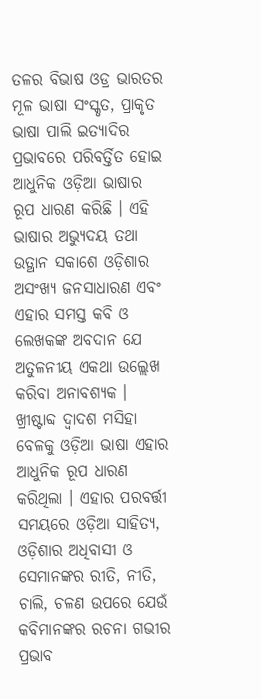ତଳର ବିଭାଷ ଓଡ୍ର ଭାରତର ମୂଳ ଭାଷା ସଂସ୍କୃତ, ପ୍ରାକୃତ ଭାଷା ପାଲି ଇତ୍ୟାଦିର ପ୍ରଭାବରେ ପରିବର୍ତ୍ତିତ ହୋଇ ଆଧୁନିକ ଓଡ଼ିଆ ଭାଷାର ରୂପ ଧାରଣ କରିଛି । ଏହି ଭାଷାର ଅଭ୍ୟୁଦୟ ତଥା ଉତ୍ଥାନ ସକାଶେ ଓଡ଼ିଶାର ଅସଂଖ୍ୟ ଜନସାଧାରଣ ଏବଂ ଏହାର ସମସ୍ତ କବି ଓ ଲେଖକଙ୍କ ଅବଦାନ ଯେ ଅତୁଳନୀୟ ଏକଥା ଉଲ୍ଲେଖ କରିବା ଅନାବଶ୍ୟକ । ଖ୍ରୀଷ୍ଟାବ୍ଦ ଦ୍ୱାଦଶ ମସିହା ବେଳକୁ ଓଡ଼ିଆ ଭାଷା ଏହାର ଆଧୁନିକ ରୂପ ଧାରଣ କରିଥିଲା । ଏହାର ପରବର୍ତ୍ତୀ ସମୟରେ ଓଡ଼ିଆ ସାହିତ୍ୟ, ଓଡ଼ିଶାର ଅଧିବାସୀ ଓ ସେମାନଙ୍କର ରୀତି, ନୀତି, ଚାଲି, ଚଳଣ ଉପରେ ଯେଉଁ କବିମାନଙ୍କର ରଚନା ଗଭୀର ପ୍ରଭାବ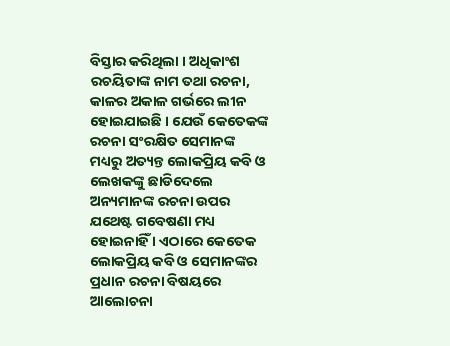ବିସ୍ତାର କରିଥିଲା । ଅଧିକାଂଶ ରଚୟିତାଙ୍କ ନାମ ତଥା ରଚନା, କାଳର ଅକାଳ ଗର୍ଭରେ ଲୀନ ହୋଇଯାଇଛି । ଯେଉଁ କେତେକଙ୍କ ରଚନା ସଂରକ୍ଷିତ ସେମାନଙ୍କ ମଧ୍ୟରୁ ଅତ୍ୟନ୍ତ ଲୋକପ୍ରିୟ କବି ଓ ଲେଖକଙ୍କୁ ଛାଡିଦେଲେ ଅନ୍ୟମାନଙ୍କ ରଚନା ଉପର ଯଥେଷ୍ଟ ଗବେଷଣା ମଧ୍ୟ ହୋଇନାହିଁ । ଏଠାରେ କେତେକ ଲୋକପ୍ରିୟ କବି ଓ ସେମାନଙ୍କର ପ୍ରଧାନ ରଚନା ବିଷୟରେ ଆଲୋଚନା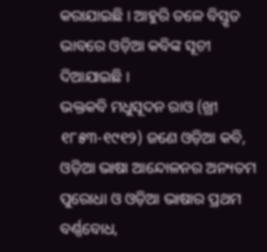କରାଯାଇଛି । ଆହୁରି ତଳେ ବିସ୍ତୃତ ଭାବରେ ଓଡ଼ିଆ କବିଙ୍କ ସୂଚୀ ଦିଆଯାଇଛି ।
ଭକ୍ତକବି ମଧୁସୂଦନ ରାଓ (ଖ୍ରୀ ୧୮୫୩-୧୯୧୨) ଜଣେ ଓଡ଼ିଆ କବି, ଓଡ଼ିଆ ଭାଷା ଆନ୍ଦୋଳନର ଅନ୍ୟତମ ପୁରୋଧା ଓ ଓଡ଼ିଆ ଭାଷାର ପ୍ରଥମ ବର୍ଣ୍ଣବୋଧ,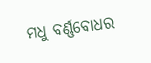ମଧୁ ବର୍ଣ୍ଣବୋଧର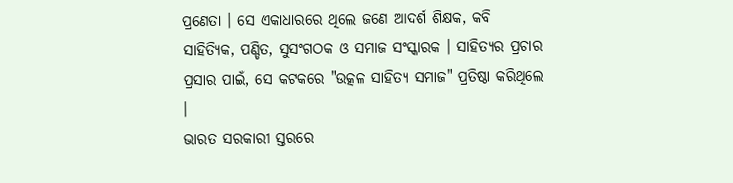ପ୍ରଣେତା । ସେ ଏକାଧାରରେ ଥିଲେ ଜଣେ ଆଦର୍ଶ ଶିକ୍ଷକ, କବି ସାହିତ୍ୟିକ, ପଣ୍ଡିତ, ସୁସଂଗଠକ ଓ ସମାଜ ସଂସ୍କାରକ । ସାହିତ୍ୟର ପ୍ରଚାର ପ୍ରସାର ପାଇଁ, ସେ କଟକରେ "ଉତ୍କଳ ସାହିତ୍ୟ ସମାଜ" ପ୍ରତିଷ୍ଠା କରିଥିଲେ ।
ଭାରତ ସରକାରୀ ସ୍ତରରେ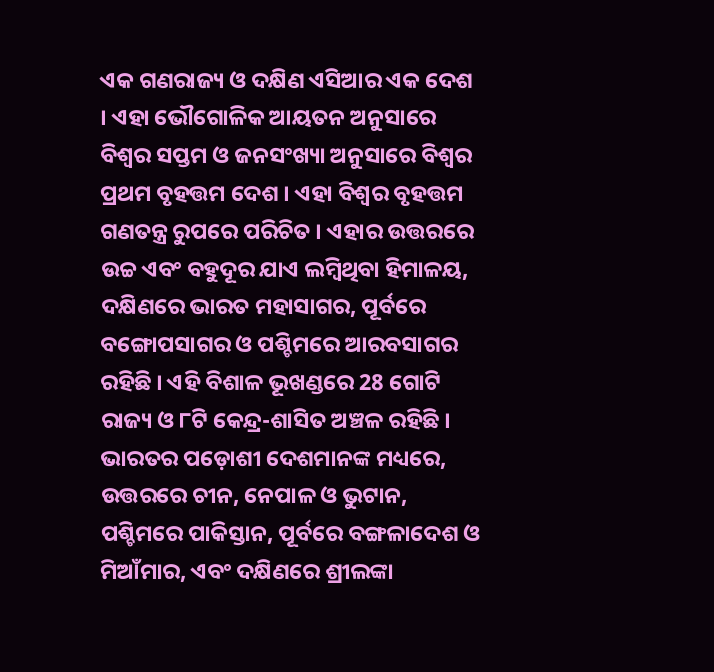ଏକ ଗଣରାଜ୍ୟ ଓ ଦକ୍ଷିଣ ଏସିଆର ଏକ ଦେଶ । ଏହା ଭୌଗୋଳିକ ଆୟତନ ଅନୁସାରେ ବିଶ୍ୱର ସପ୍ତମ ଓ ଜନସଂଖ୍ୟା ଅନୁସାରେ ବିଶ୍ୱର ପ୍ରଥମ ବୃହତ୍ତମ ଦେଶ । ଏହା ବିଶ୍ୱର ବୃହତ୍ତମ ଗଣତନ୍ତ୍ର ରୁପରେ ପରିଚିତ । ଏହାର ଉତ୍ତରରେ ଉଚ୍ଚ ଏବଂ ବହୁଦୂର ଯାଏ ଲମ୍ବିଥିବା ହିମାଳୟ, ଦକ୍ଷିଣରେ ଭାରତ ମହାସାଗର, ପୂର୍ବରେ ବଙ୍ଗୋପସାଗର ଓ ପଶ୍ଚିମରେ ଆରବସାଗର ରହିଛି । ଏହି ବିଶାଳ ଭୂଖଣ୍ଡରେ 28 ଗୋଟି ରାଜ୍ୟ ଓ ୮ଟି କେନ୍ଦ୍ର-ଶାସିତ ଅଞ୍ଚଳ ରହିଛି । ଭାରତର ପଡ଼ୋଶୀ ଦେଶମାନଙ୍କ ମଧ୍ୟରେ, ଉତ୍ତରରେ ଚୀନ, ନେପାଳ ଓ ଭୁଟାନ, ପଶ୍ଚିମରେ ପାକିସ୍ତାନ, ପୂର୍ବରେ ବଙ୍ଗଳାଦେଶ ଓ ମିଆଁମାର, ଏବଂ ଦକ୍ଷିଣରେ ଶ୍ରୀଲଙ୍କା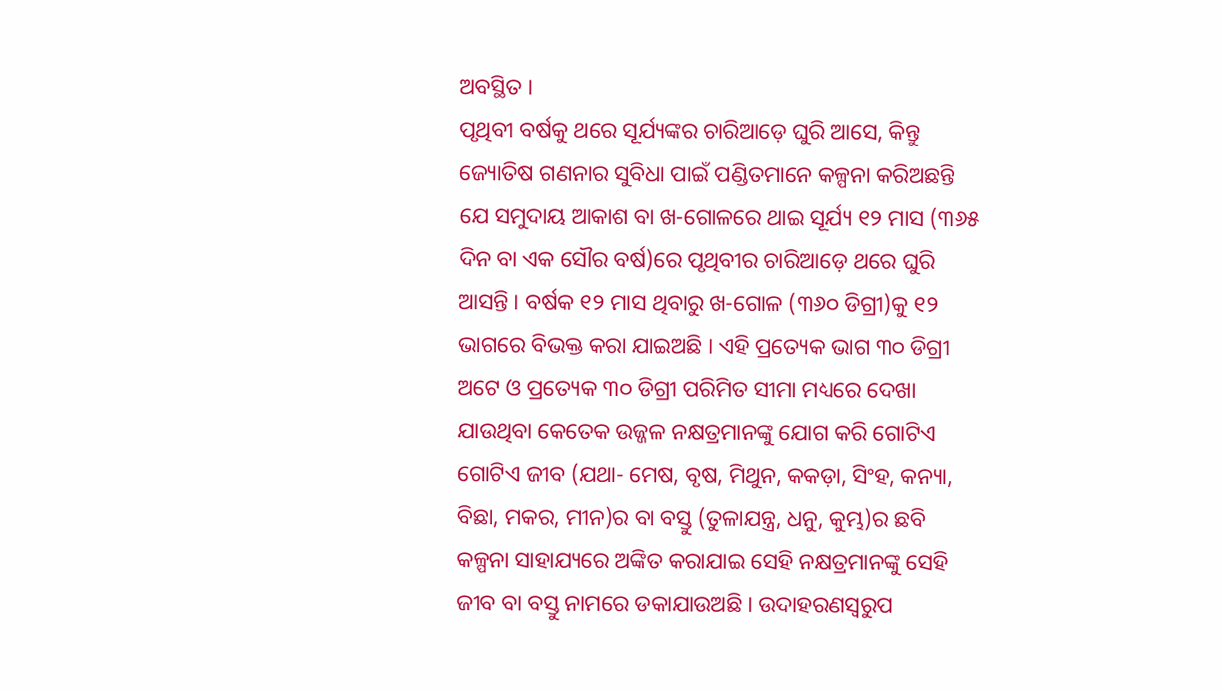ଅବସ୍ଥିତ ।
ପୃଥିବୀ ବର୍ଷକୁ ଥରେ ସୂର୍ଯ୍ୟଙ୍କର ଚାରିଆଡ଼େ ଘୁରି ଆସେ, କିନ୍ତୁ ଜ୍ୟୋତିଷ ଗଣନାର ସୁବିଧା ପାଇଁ ପଣ୍ଡିତମାନେ କଳ୍ପନା କରିଅଛନ୍ତି ଯେ ସମୁଦାୟ ଆକାଶ ବା ଖ-ଗୋଳରେ ଥାଇ ସୂର୍ଯ୍ୟ ୧୨ ମାସ (୩୬୫ ଦିନ ବା ଏକ ସୌର ବର୍ଷ)ରେ ପୃଥିବୀର ଚାରିଆଡ଼େ ଥରେ ଘୁରି ଆସନ୍ତି । ବର୍ଷକ ୧୨ ମାସ ଥିବାରୁ ଖ-ଗୋଳ (୩୬୦ ଡିଗ୍ରୀ)କୁ ୧୨ ଭାଗରେ ବିଭକ୍ତ କରା ଯାଇଅଛି । ଏହି ପ୍ରତ୍ୟେକ ଭାଗ ୩୦ ଡିଗ୍ରୀ ଅଟେ ଓ ପ୍ରତ୍ୟେକ ୩୦ ଡିଗ୍ରୀ ପରିମିତ ସୀମା ମଧ୍ୟରେ ଦେଖା ଯାଉଥିବା କେତେକ ଉଜ୍ଜଳ ନକ୍ଷତ୍ରମାନଙ୍କୁ ଯୋଗ କରି ଗୋଟିଏ ଗୋଟିଏ ଜୀବ (ଯଥା- ମେଷ, ବୃଷ, ମିଥୁନ, କକଡ଼ା, ସିଂହ, କନ୍ୟା, ବିଛା, ମକର, ମୀନ)ର ବା ବସ୍ତୁ (ତୁଳାଯନ୍ତ୍ର, ଧନୁ, କୁମ୍ଭ)ର ଛବି କଳ୍ପନା ସାହାଯ୍ୟରେ ଅଙ୍କିତ କରାଯାଇ ସେହି ନକ୍ଷତ୍ରମାନଙ୍କୁ ସେହି ଜୀବ ବା ବସ୍ତୁ ନାମରେ ଡକାଯାଉଅଛି । ଉଦାହରଣସ୍ୱରୁପ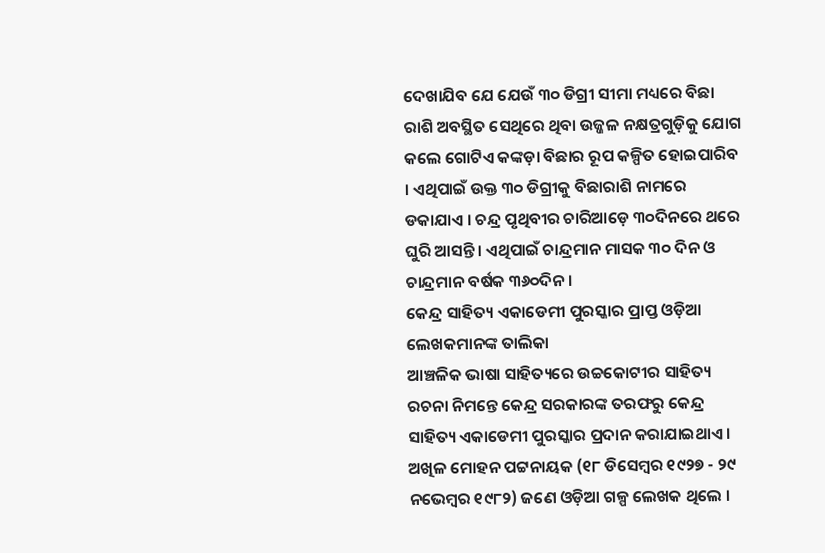ଦେଖାଯିବ ଯେ ଯେଉଁ ୩୦ ଡିଗ୍ରୀ ସୀମା ମଧ୍ୟରେ ବିଛା ରାଶି ଅବସ୍ଥିତ ସେଥିରେ ଥିବା ଉଜ୍ଜଳ ନକ୍ଷତ୍ରଗୁଡ଼ିକୁ ଯୋଗ କଲେ ଗୋଟିଏ କଙ୍କଡ଼ା ବିଛାର ରୂପ କଳ୍ପିତ ହୋଇପାରିବ । ଏଥିପାଇଁ ଉକ୍ତ ୩୦ ଡିଗ୍ରୀକୁ ବିଛାରାଶି ନାମରେ ଡକାଯାଏ । ଚନ୍ଦ୍ର ପୃଥିବୀର ଚାରିଆଡ଼େ ୩୦ଦିନରେ ଥରେ ଘୁରି ଆସନ୍ତି। ଏଥିପାଇଁ ଚାନ୍ଦ୍ରମାନ ମାସକ ୩୦ ଦିନ ଓ ଚାନ୍ଦ୍ରମାନ ବର୍ଷକ ୩୬୦ଦିନ ।
କେନ୍ଦ୍ର ସାହିତ୍ୟ ଏକାଡେମୀ ପୁରସ୍କାର ପ୍ରାପ୍ତ ଓଡ଼ିଆ ଲେଖକମାନଙ୍କ ତାଲିକା
ଆଞ୍ଚଳିକ ଭାଷା ସାହିତ୍ୟରେ ଉଚ୍ଚକୋଟୀର ସାହିତ୍ୟ ରଚନା ନିମନ୍ତେ କେନ୍ଦ୍ର ସରକାରଙ୍କ ତରଫରୁ କେନ୍ଦ୍ର ସାହିତ୍ୟ ଏକାଡେମୀ ପୁରସ୍କାର ପ୍ରଦାନ କରାଯାଇଥାଏ ।
ଅଖିଳ ମୋହନ ପଟ୍ଟନାୟକ (୧୮ ଡିସେମ୍ବର ୧୯୨୭ - ୨୯ ନଭେମ୍ବର ୧୯୮୨) ଜଣେ ଓଡ଼ିଆ ଗଳ୍ପ ଲେଖକ ଥିଲେ ।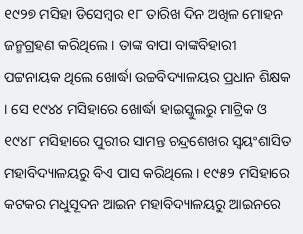୧୯୨୭ ମସିହା ଡିସେମ୍ବର ୧୮ ତାରିଖ ଦିନ ଅଖିଳ ମୋହନ ଜନ୍ମଗ୍ରହଣ କରିଥିଲେ । ତାଙ୍କ ବାପା ବାଙ୍କବିହାରୀ ପଟ୍ଟନାୟକ ଥିଲେ ଖୋର୍ଦ୍ଧା ଉଚ୍ଚବିଦ୍ୟାଳୟର ପ୍ରଧାନ ଶିକ୍ଷକ । ସେ ୧୯୪୪ ମସିହାରେ ଖୋର୍ଦ୍ଧା ହାଇସ୍କୁଲରୁ ମାଟ୍ରିକ ଓ ୧୯୪୮ ମସିହାରେ ପୁରୀର ସାମନ୍ତ ଚନ୍ଦ୍ରଶେଖର ସ୍ୱୟଂଶାସିତ ମହାବିଦ୍ୟାଳୟରୁ ବିଏ ପାସ କରିଥିଲେ । ୧୯୫୨ ମସିହାରେ କଟକର ମଧୁସୂଦନ ଆଇନ ମହାବିଦ୍ୟାଳୟରୁ ଆଇନରେ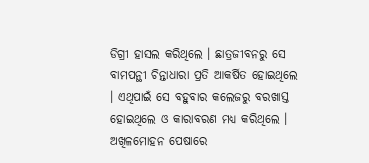ଡିଗ୍ରୀ ହାସଲ କରିଥିଲେ । ଛାତ୍ରଜୀବନରୁ ସେ ବାମପନ୍ଥୀ ଚିନ୍ତାଧାରା ପ୍ରତି ଆକର୍ଷିତ ହୋଇଥିଲେ । ଏଥିପାଇଁ ସେ ବହୁବାର କଲେଜରୁ ବରଖାସ୍ତ ହୋଇଥିଲେ ଓ କାରାବରଣ ମଧ୍ୟ କରିଥିଲେ । ଅଖିଳମୋହନ ପେଷାରେ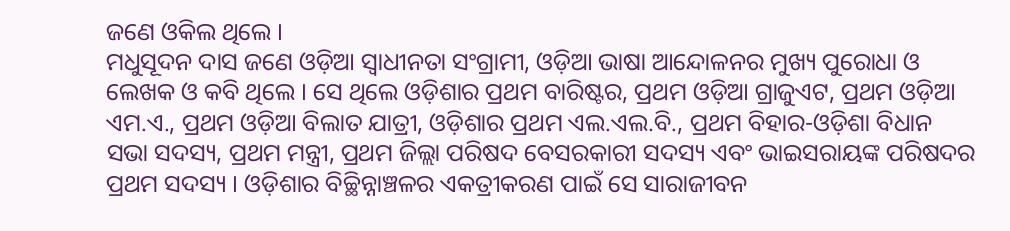ଜଣେ ଓକିଲ ଥିଲେ ।
ମଧୁସୂଦନ ଦାସ ଜଣେ ଓଡ଼ିଆ ସ୍ୱାଧୀନତା ସଂଗ୍ରାମୀ, ଓଡ଼ିଆ ଭାଷା ଆନ୍ଦୋଳନର ମୁଖ୍ୟ ପୁରୋଧା ଓ ଲେଖକ ଓ କବି ଥିଲେ । ସେ ଥିଲେ ଓଡ଼ିଶାର ପ୍ରଥମ ବାରିଷ୍ଟର, ପ୍ରଥମ ଓଡ଼ିଆ ଗ୍ରାଜୁଏଟ, ପ୍ରଥମ ଓଡ଼ିଆ ଏମ.ଏ., ପ୍ରଥମ ଓଡ଼ିଆ ବିଲାତ ଯାତ୍ରୀ, ଓଡ଼ିଶାର ପ୍ରଥମ ଏଲ.ଏଲ.ବି., ପ୍ରଥମ ବିହାର-ଓଡ଼ିଶା ବିଧାନ ସଭା ସଦସ୍ୟ, ପ୍ରଥମ ମନ୍ତ୍ରୀ, ପ୍ରଥମ ଜିଲ୍ଲା ପରିଷଦ ବେସରକାରୀ ସଦସ୍ୟ ଏବଂ ଭାଇସରାୟଙ୍କ ପରିଷଦର ପ୍ରଥମ ସଦସ୍ୟ । ଓଡ଼ିଶାର ବିଚ୍ଛିନ୍ନାଞ୍ଚଳର ଏକତ୍ରୀକରଣ ପାଇଁ ସେ ସାରାଜୀବନ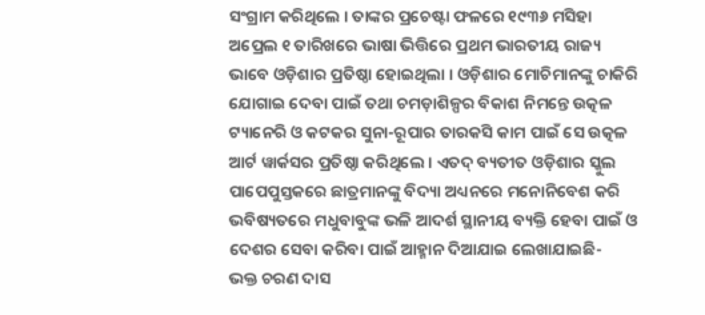ସଂଗ୍ରାମ କରିଥିଲେ । ତାଙ୍କର ପ୍ରଚେଷ୍ଟା ଫଳରେ ୧୯୩୬ ମସିହା ଅପ୍ରେଲ ୧ ତାରିଖରେ ଭାଷା ଭିତ୍ତିରେ ପ୍ରଥମ ଭାରତୀୟ ରାଜ୍ୟ ଭାବେ ଓଡ଼ିଶାର ପ୍ରତିଷ୍ଠା ହୋଇଥିଲା । ଓଡ଼ିଶାର ମୋଚିମାନଙ୍କୁ ଚାକିରି ଯୋଗାଇ ଦେବା ପାଇଁ ତଥା ଚମଡ଼ାଶିଳ୍ପର ବିକାଶ ନିମନ୍ତେ ଉତ୍କଳ ଟ୍ୟାନେରି ଓ କଟକର ସୁନା-ରୂପାର ତାରକସି କାମ ପାଇଁ ସେ ଉତ୍କଳ ଆର୍ଟ ୱାର୍କସର ପ୍ରତିଷ୍ଠା କରିଥିଲେ । ଏତଦ୍ ବ୍ୟତୀତ ଓଡ଼ିଶାର ସ୍କୁଲ ପାପେପୁସ୍ତକରେ ଛାତ୍ରମାନଙ୍କୁ ବିଦ୍ୟା ଅଧ୍ୟନରେ ମନୋନିବେଶ କରି ଭବିଷ୍ୟତରେ ମଧୁବାବୁଙ୍କ ଭଳି ଆଦର୍ଶ ସ୍ଥାନୀୟ ବ୍ୟକ୍ତି ହେବା ପାଇଁ ଓ ଦେଶର ସେବା କରିବା ପାଇଁ ଆହ୍ମାନ ଦିଆଯାଇ ଲେଖାଯାଇଛି-
ଭକ୍ତ ଚରଣ ଦାସ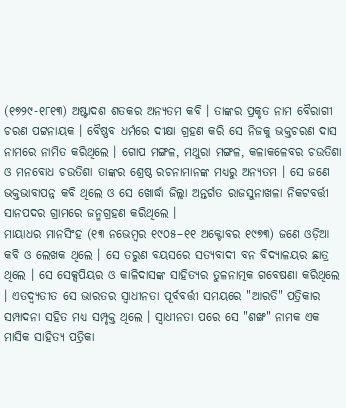(୧୭୨୯-୧୮୧୩) ଅଷ୍ଟାଦଶ ଶତକର ଅନ୍ୟତମ କବି । ତାଙ୍କର ପ୍ରକୃତ ନାମ ବୈରାଗୀ ଚରଣ ପଟ୍ଟନାୟକ । ବୈଷ୍ଣବ ଧର୍ମରେ ଦୀକ୍ଷା ଗ୍ରହଣ କରି ସେ ନିଜକୁ ଭକ୍ତଚରଣ ଦାସ ନାମରେ ନାମିତ କରିଥିଲେ । ଗୋପ ମଙ୍ଗଳ, ମଥୁରା ମଙ୍ଗଳ, କଳାକଳେବର ଚଉତିଶା ଓ ମନବୋଧ ଚଉତିଶା ତାଙ୍କର ଶ୍ରେଷ୍ଠ ରଚନାମାନଙ୍କ ମଧ୍ୟରୁ ଅନ୍ୟତମ । ସେ ଜଣେ ଭକ୍ତଭାବାପନ୍ନ କବି ଥିଲେ ଓ ସେ ଖୋର୍ଦ୍ଧା ଜିଲ୍ଲା ଅନ୍ତର୍ଗତ ରାଜସୁନାଖଳା ନିକଟବର୍ତ୍ତୀ ସାନପଦର ଗ୍ରାମରେ ଜନ୍ମଗ୍ରହଣ କରିଥିଲେ ।
ମାୟାଧର ମାନସିଂହ (୧୩ ନଭେମ୍ବର ୧୯୦୫–୧୧ ଅକ୍ଟୋବର ୧୯୭୩) ଜଣେ ଓଡ଼ିଆ କବି ଓ ଲେଖକ ଥିଲେ । ସେ ତରୁଣ ବୟସରେ ସତ୍ୟବାଦୀ ବନ ବିଦ୍ୟାଳୟର ଛାତ୍ର ଥିଲେ । ସେ ସେକ୍ସପିୟର ଓ କାଳିଦାସଙ୍କ ସାହିତ୍ୟର ତୁଳନାତ୍ମକ ଗବେଷଣା କରିଥିଲେ । ଏତଦ୍ବ୍ୟତୀତ ସେ ଭାରତର ସ୍ୱାଧୀନତା ପୂର୍ବବର୍ତ୍ତୀ ସମୟରେ "ଆରତି" ପତ୍ରିକାର ସମ୍ପାଦନା ସହିତ ମଧ୍ୟ ସମ୍ପୃକ୍ତ ଥିଲେ । ସ୍ୱାଧୀନତା ପରେ ସେ "ଶଙ୍ଖ" ନାମକ ଏକ ମାସିକ ସାହିତ୍ୟ ପତ୍ରିକା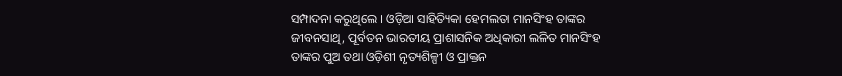ସମ୍ପାଦନା କରୁଥିଲେ । ଓଡ଼ିଆ ସାହିତ୍ୟିକା ହେମଲତା ମାନସିଂହ ତାଙ୍କର ଜୀବନସାଥି, ପୂର୍ବତନ ଭାରତୀୟ ପ୍ରାଶାସନିକ ଅଧିକାରୀ ଲଳିତ ମାନସିଂହ ତାଙ୍କର ପୁଅ ତଥା ଓଡ଼ିଶୀ ନୃତ୍ୟଶିଳ୍ପୀ ଓ ପ୍ରାକ୍ତନ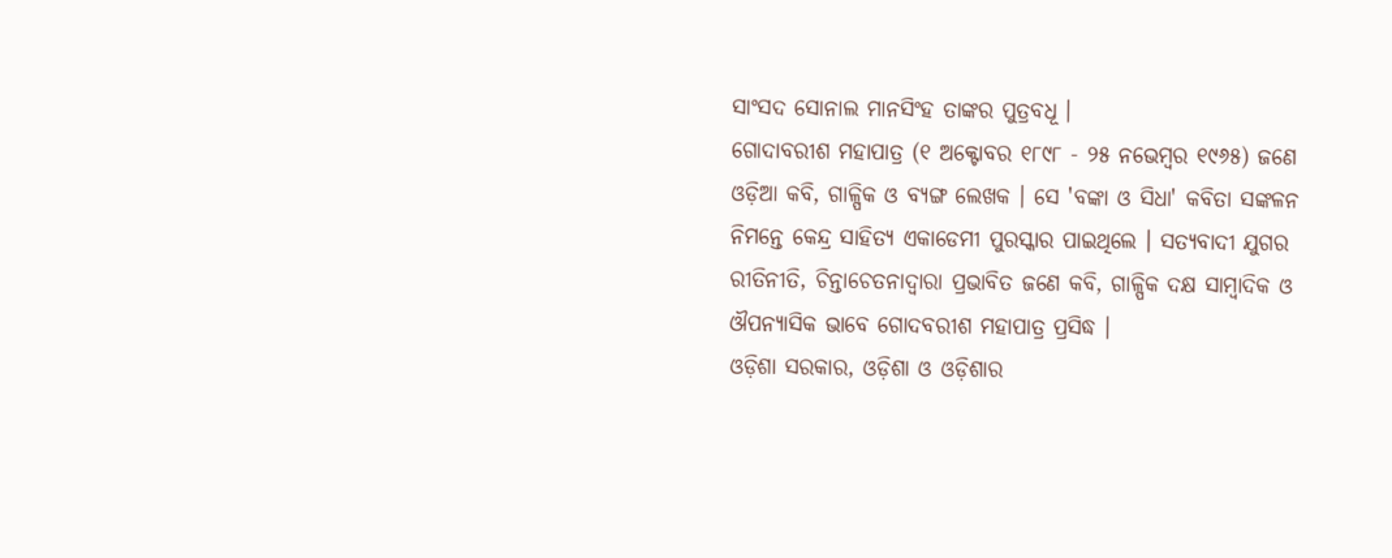ସାଂସଦ ସୋନାଲ ମାନସିଂହ ତାଙ୍କର ପୁତ୍ରବଧୂ ।
ଗୋଦାବରୀଶ ମହାପାତ୍ର (୧ ଅକ୍ଟୋବର ୧୮୯୮ - ୨୫ ନଭେମ୍ବର ୧୯୬୫) ଜଣେ ଓଡ଼ିଆ କବି, ଗାଳ୍ପିକ ଓ ବ୍ୟଙ୍ଗ ଲେଖକ । ସେ 'ବଙ୍କା ଓ ସିଧା' କବିତା ସଙ୍କଳନ ନିମନ୍ତେ କେନ୍ଦ୍ର ସାହିତ୍ୟ ଏକାଡେମୀ ପୁରସ୍କାର ପାଇଥିଲେ । ସତ୍ୟବାଦୀ ଯୁଗର ରୀତିନୀତି, ଚିନ୍ତାଚେତନାଦ୍ୱାରା ପ୍ରଭାବିତ ଜଣେ କବି, ଗାଳ୍ପିକ ଦକ୍ଷ ସାମ୍ବାଦିକ ଓ ଔପନ୍ୟାସିକ ଭାବେ ଗୋଦବରୀଶ ମହାପାତ୍ର ପ୍ରସିଦ୍ଧ ।
ଓଡ଼ିଶା ସରକାର, ଓଡ଼ିଶା ଓ ଓଡ଼ିଶାର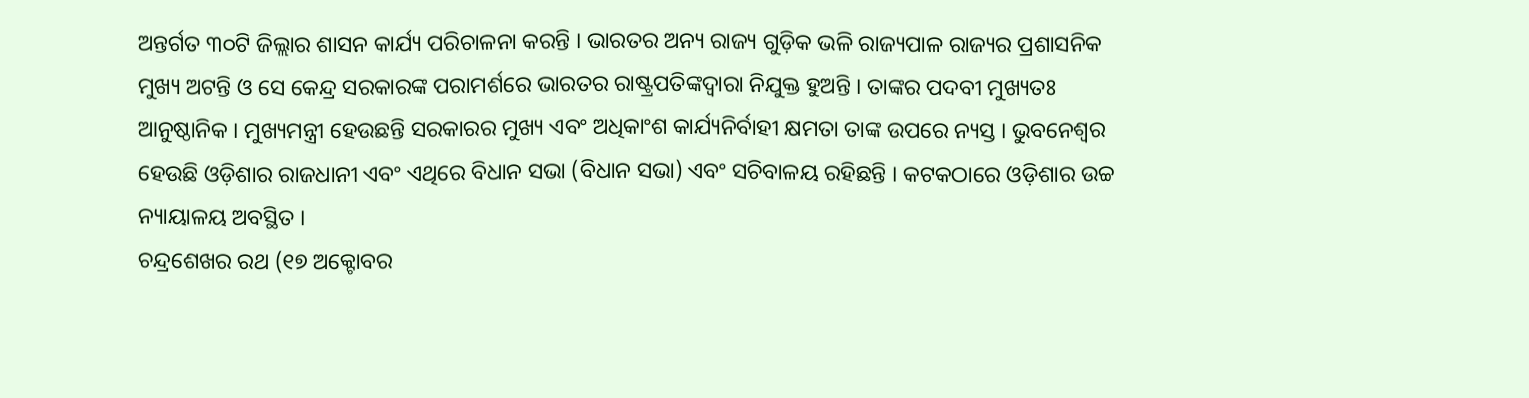ଅନ୍ତର୍ଗତ ୩୦ଟି ଜିଲ୍ଲାର ଶାସନ କାର୍ଯ୍ୟ ପରିଚାଳନା କରନ୍ତି । ଭାରତର ଅନ୍ୟ ରାଜ୍ୟ ଗୁଡ଼ିକ ଭଳି ରାଜ୍ୟପାଳ ରାଜ୍ୟର ପ୍ରଶାସନିକ ମୁଖ୍ୟ ଅଟନ୍ତି ଓ ସେ କେନ୍ଦ୍ର ସରକାରଙ୍କ ପରାମର୍ଶରେ ଭାରତର ରାଷ୍ଟ୍ରପତିଙ୍କଦ୍ୱାରା ନିଯୁକ୍ତ ହୁଅନ୍ତି । ତାଙ୍କର ପଦବୀ ମୁଖ୍ୟତଃ ଆନୁଷ୍ଠାନିକ । ମୁଖ୍ୟମନ୍ତ୍ରୀ ହେଉଛନ୍ତି ସରକାରର ମୁଖ୍ୟ ଏବଂ ଅଧିକାଂଶ କାର୍ଯ୍ୟନିର୍ବାହୀ କ୍ଷମତା ତାଙ୍କ ଉପରେ ନ୍ୟସ୍ତ । ଭୁବନେଶ୍ୱର ହେଉଛି ଓଡ଼ିଶାର ରାଜଧାନୀ ଏବଂ ଏଥିରେ ବିଧାନ ସଭା (ବିଧାନ ସଭା) ଏବଂ ସଚିବାଳୟ ରହିଛନ୍ତି । କଟକଠାରେ ଓଡ଼ିଶାର ଉଚ୍ଚ ନ୍ୟାୟାଳୟ ଅବସ୍ଥିତ ।
ଚନ୍ଦ୍ରଶେଖର ରଥ (୧୭ ଅକ୍ଟୋବର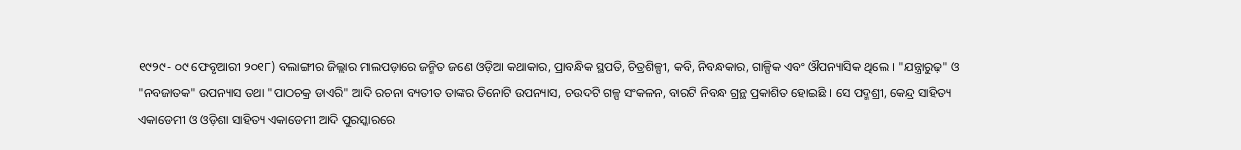୧୯୨୯- ୦୯ ଫେବୃଆରୀ ୨୦୧୮) ବଲାଙ୍ଗୀର ଜିଲ୍ଲାର ମାଲପଡ଼ାରେ ଜନ୍ମିତ ଜଣେ ଓଡ଼ିଆ କଥାକାର, ପ୍ରାବନ୍ଧିକ ସ୍ଥପତି, ଚିତ୍ରଶିଳ୍ପୀ, କବି, ନିବନ୍ଧକାର, ଗାଳ୍ପିକ ଏବଂ ଔପନ୍ୟାସିକ ଥିଲେ । "ଯନ୍ତ୍ରାରୁଢ଼" ଓ "ନବଜାତକ" ଉପନ୍ୟାସ ତଥା "ପାଠଚକ୍ର ଡାଏରି" ଆଦି ରଚନା ବ୍ୟତୀତ ତାଙ୍କର ତିନୋଟି ଉପନ୍ୟାସ, ଚଉଦଟି ଗଳ୍ପ ସଂକଳନ, ବାରଟି ନିବନ୍ଧ ଗ୍ରନ୍ଥ ପ୍ରକାଶିତ ହୋଇଛି । ସେ ପଦ୍ମଶ୍ରୀ, କେନ୍ଦ୍ର ସାହିତ୍ୟ ଏକାଡେମୀ ଓ ଓଡ଼ିଶା ସାହିତ୍ୟ ଏକାଡେମୀ ଆଦି ପୁରସ୍କାରରେ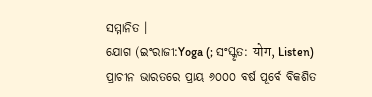ସମ୍ମାନିତ ।
ଯୋଗ (ଇଂରାଜୀ:Yoga (; ସଂସ୍କୃତ: योग, Listen) ପ୍ରାଚୀନ ଭାରତରେ ପ୍ରାୟ ୬୦୦୦ ବର୍ଷ ପୂର୍ବେ ବିକଶିତ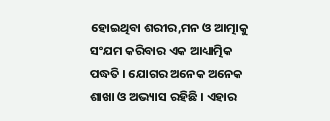ହୋଇଥିବା ଶରୀର,ମନ ଓ ଆତ୍ମାକୁ ସଂଯମ କରିବାର ଏକ ଆଧ୍ୟାତ୍ମିକ ପଦ୍ଧତି । ଯୋଗର ଅନେକ ଅନେକ ଶାଖା ଓ ଅଭ୍ୟାସ ରହିଛି । ଏହାର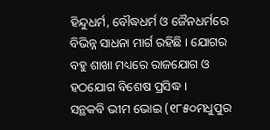ହିନ୍ଦୁଧର୍ମ, ବୌଦ୍ଧଧର୍ମ ଓ ଜୈନଧର୍ମରେ ବିଭିନ୍ନ ସାଧନା ମାର୍ଗ ରହିଛି । ଯୋଗର ବହୁ ଶାଖା ମଧ୍ୟରେ ରାଜଯୋଗ ଓ ହଠଯୋଗ ବିଶେଷ ପ୍ରସିଦ୍ଧ ।
ସନ୍ଥକବି ଭୀମ ଭୋଇ (୧୮୫୦ମଧୁପୁର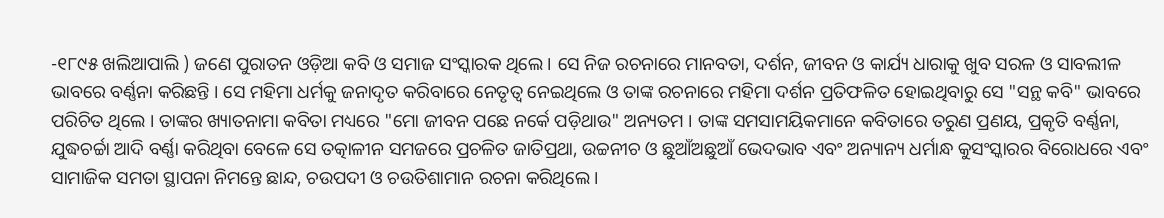-୧୮୯୫ ଖଲିଆପାଲି ) ଜଣେ ପୁରାତନ ଓଡ଼ିଆ କବି ଓ ସମାଜ ସଂସ୍କାରକ ଥିଲେ । ସେ ନିଜ ରଚନାରେ ମାନବତା, ଦର୍ଶନ, ଜୀବନ ଓ କାର୍ଯ୍ୟ ଧାରାକୁ ଖୁବ ସରଳ ଓ ସାବଲୀଳ ଭାବରେ ବର୍ଣ୍ଣନା କରିଛନ୍ତି । ସେ ମହିମା ଧର୍ମକୁ ଜନାଦୃତ କରିବାରେ ନେତୃତ୍ୱ ନେଇଥିଲେ ଓ ତାଙ୍କ ରଚନାରେ ମହିମା ଦର୍ଶନ ପ୍ରତିଫଳିତ ହୋଇଥିବାରୁ ସେ "ସନ୍ଥ କବି" ଭାବରେ ପରିଚିତ ଥିଲେ । ତାଙ୍କର ଖ୍ୟାତନାମା କବିତା ମଧ୍ୟରେ "ମୋ ଜୀବନ ପଛେ ନର୍କେ ପଡ଼ିଥାଉ" ଅନ୍ୟତମ । ତାଙ୍କ ସମସାମୟିକମାନେ କବିତାରେ ତରୁଣ ପ୍ରଣୟ, ପ୍ରକୃତି ବର୍ଣ୍ଣନା, ଯୁଦ୍ଧଚର୍ଚ୍ଚା ଆଦି ବର୍ଣ୍ଣା କରିଥିବା ବେଳେ ସେ ତତ୍କାଳୀନ ସମଜରେ ପ୍ରଚଳିତ ଜାତିପ୍ରଥା, ଉଚ୍ଚନୀଚ ଓ ଛୁଆଁଅଛୁଆଁ ଭେଦଭାବ ଏବଂ ଅନ୍ୟାନ୍ୟ ଧର୍ମାନ୍ଧ କୁସଂସ୍କାରର ବିରୋଧରେ ଏବଂ ସାମାଜିକ ସମତା ସ୍ଥାପନା ନିମନ୍ତେ ଛାନ୍ଦ, ଚଉପଦୀ ଓ ଚଉତିଶାମାନ ରଚନା କରିଥିଲେ ।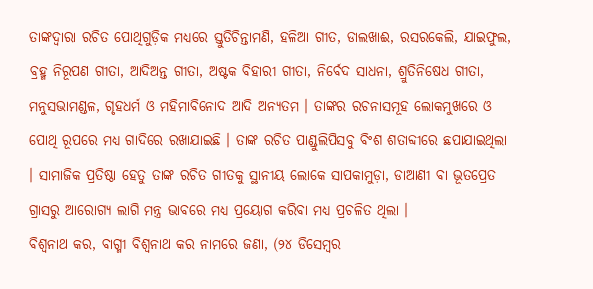ତାଙ୍କଦ୍ୱାରା ରଚିତ ପୋଥିଗୁଡ଼ିକ ମଧ୍ୟରେ ସ୍ତୁତିଚିନ୍ତାମଣି, ହଳିଆ ଗୀତ, ଡାଲଖାଈ, ରସରକେଲି, ଯାଇଫୁଲ, ବ୍ରହ୍ମ ନିରୂପଣ ଗୀତା, ଆଦିଅନ୍ତ ଗୀତା, ଅଷ୍ଟକ ବିହାରୀ ଗୀତା, ନିର୍ବେଦ ସାଧନା, ଶ୍ରୁତିନିଷେଧ ଗୀତା, ମନୁସଭାମଣ୍ଡଳ, ଗୃହଧର୍ମ ଓ ମହିମାବିନୋଦ ଆଦି ଅନ୍ୟତମ । ତାଙ୍କର ରଚନାସମୂହ ଲୋକମୁଖରେ ଓ ପୋଥି ରୂପରେ ମଧ୍ୟ ଗାଦିରେ ରଖାଯାଇଛି । ତାଙ୍କ ରଚିତ ପାଣ୍ଡୁଲିପିସବୁ ବିଂଶ ଶତାବ୍ଦୀରେ ଛପାଯାଇଥିଲା । ସାମାଜିକ ପ୍ରତିଷ୍ଠା ହେତୁ ତାଙ୍କ ରଚିତ ଗୀତକୁ ସ୍ଥାନୀୟ ଲୋକେ ସାପକାମୁଡ଼ା, ଡାଆଣୀ ବା ଭୂତପ୍ରେତ ଗ୍ରାସରୁ ଆରୋଗ୍ୟ ଲାଗି ମନ୍ତ୍ର ଭାବରେ ମଧ୍ୟ ପ୍ରୟୋଗ କରିବା ମଧ୍ୟ ପ୍ରଚଳିତ ଥିଲା ।
ବିଶ୍ୱନାଥ କର, ବାଗ୍ମୀ ବିଶ୍ୱନାଥ କର ନାମରେ ଜଣା, (୨୪ ଡିସେମ୍ବର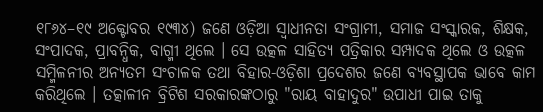୧୮୬୪–୧୯ ଅକ୍ଟୋବର ୧୯୩୪) ଜଣେ ଓଡ଼ିଆ ସ୍ୱାଧୀନତା ସଂଗ୍ରାମୀ, ସମାଜ ସଂସ୍କାରକ, ଶିକ୍ଷକ, ସଂପାଦକ, ପ୍ରାବନ୍ଧିକ, ବାଗ୍ମୀ ଥିଲେ । ସେ ଉତ୍କଳ ସାହିତ୍ୟ ପତ୍ରିକାର ସମ୍ପାଦକ ଥିଲେ ଓ ଉତ୍କଳ ସମ୍ମିଳନୀର ଅନ୍ୟତମ ସଂଚାଳକ ତଥା ବିହାର-ଓଡ଼ିଶା ପ୍ରଦେଶର ଜଣେ ବ୍ୟବସ୍ଥାପକ ଭାବେ କାମ କରିଥିଲେ । ତତ୍କାଳୀନ ବ୍ରିଟିଶ ସରକାରଙ୍କଠାରୁ "ରାୟ ବାହାଦୁର" ଉପାଧୀ ପାଇ ତାକୁ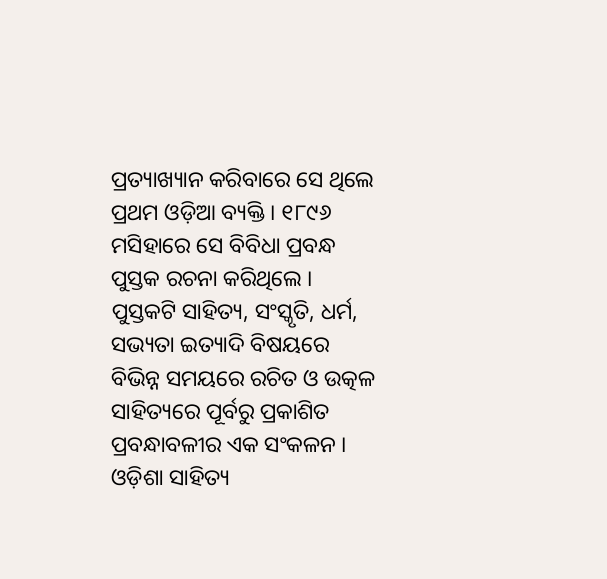ପ୍ରତ୍ୟାଖ୍ୟାନ କରିବାରେ ସେ ଥିଲେ ପ୍ରଥମ ଓଡ଼ିଆ ବ୍ୟକ୍ତି । ୧୮୯୬ ମସିହାରେ ସେ ବିବିଧା ପ୍ରବନ୍ଧ ପୁସ୍ତକ ରଚନା କରିଥିଲେ । ପୁସ୍ତକଟି ସାହିତ୍ୟ, ସଂସ୍କୃତି, ଧର୍ମ, ସଭ୍ୟତା ଇତ୍ୟାଦି ବିଷୟରେ ବିଭିନ୍ନ ସମୟରେ ରଚିତ ଓ ଉତ୍କଳ ସାହିତ୍ୟରେ ପୂର୍ବରୁ ପ୍ରକାଶିତ ପ୍ରବନ୍ଧାବଳୀର ଏକ ସଂକଳନ ।
ଓଡ଼ିଶା ସାହିତ୍ୟ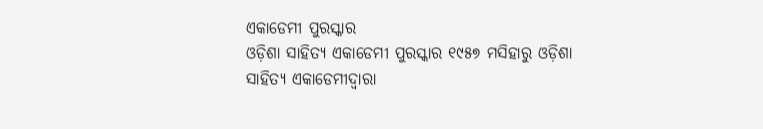ଏକାଡେମୀ ପୁରସ୍କାର
ଓଡ଼ିଶା ସାହିତ୍ୟ ଏକାଡେମୀ ପୁରସ୍କାର ୧୯୫୭ ମସିହାରୁ ଓଡ଼ିଶା ସାହିତ୍ୟ ଏକାଡେମୀଦ୍ୱାରା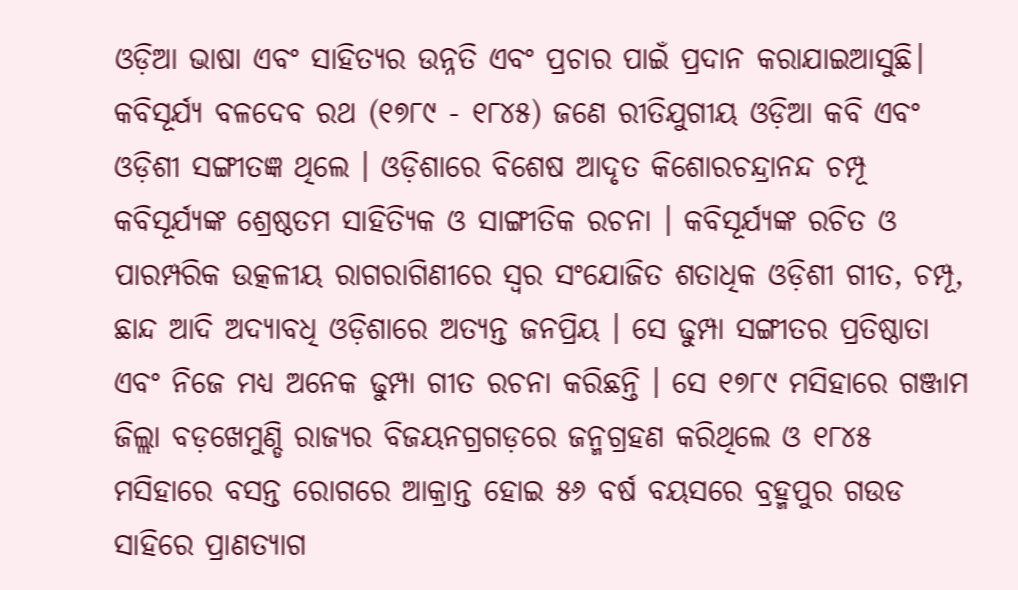ଓଡ଼ିଆ ଭାଷା ଏବଂ ସାହିତ୍ୟର ଉନ୍ନତି ଏବଂ ପ୍ରଚାର ପାଇଁ ପ୍ରଦାନ କରାଯାଇଆସୁଛି।
କବିସୂର୍ଯ୍ୟ ବଳଦେବ ରଥ (୧୭୮୯ - ୧୮୪୫) ଜଣେ ରୀତିଯୁଗୀୟ ଓଡ଼ିଆ କବି ଏବଂ ଓଡ଼ିଶୀ ସଙ୍ଗୀତଜ୍ଞ ଥିଲେ । ଓଡ଼ିଶାରେ ବିଶେଷ ଆଦୃତ କିଶୋରଚନ୍ଦ୍ରାନନ୍ଦ ଚମ୍ପୂ କବିସୂର୍ଯ୍ୟଙ୍କ ଶ୍ରେଷ୍ଠତମ ସାହିତ୍ୟିକ ଓ ସାଙ୍ଗୀତିକ ରଚନା । କବିସୂର୍ଯ୍ୟଙ୍କ ରଚିତ ଓ ପାରମ୍ପରିକ ଉତ୍କଳୀୟ ରାଗରାଗିଣୀରେ ସ୍ୱର ସଂଯୋଜିତ ଶତାଧିକ ଓଡ଼ିଶୀ ଗୀତ, ଚମ୍ପୂ, ଛାନ୍ଦ ଆଦି ଅଦ୍ୟାବଧି ଓଡ଼ିଶାରେ ଅତ୍ୟନ୍ତ ଜନପ୍ରିୟ । ସେ ଢୁମ୍ପା ସଙ୍ଗୀତର ପ୍ରତିଷ୍ଠାତା ଏବଂ ନିଜେ ମଧ୍ୟ ଅନେକ ଢୁମ୍ପା ଗୀତ ରଚନା କରିଛନ୍ତି । ସେ ୧୭୮୯ ମସିହାରେ ଗଞ୍ଜାମ ଜିଲ୍ଲା ବଡ଼ଖେମୁଣ୍ଡି ରାଜ୍ୟର ବିଜୟନଗ୍ରଗଡ଼ରେ ଜନ୍ମଗ୍ରହଣ କରିଥିଲେ ଓ ୧୮୪୫ ମସିହାରେ ବସନ୍ତ ରୋଗରେ ଆକ୍ରାନ୍ତ ହୋଇ ୫୬ ବର୍ଷ ବୟସରେ ବ୍ରହ୍ମପୁର ଗଉଡ ସାହିରେ ପ୍ରାଣତ୍ୟାଗ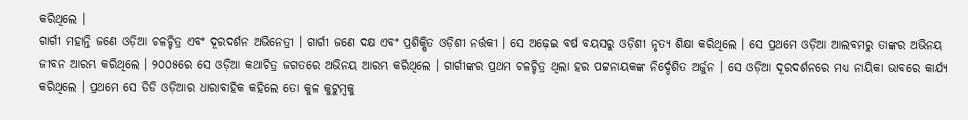କରିଥିଲେ ।
ଗାର୍ଗୀ ମହାନ୍ତି ଜଣେ ଓଡ଼ିଆ ଚଳଚ୍ଚିତ୍ର ଏବଂ ଦୂରଦର୍ଶନ ଅଭିନେତ୍ରୀ । ଗାର୍ଗୀ ଜଣେ ଦକ୍ଷ ଏବଂ ପ୍ରଶିକ୍ଷିତ ଓଡ଼ିଶୀ ନର୍ତ୍ତକୀ । ସେ ଅଢ଼େଇ ବର୍ଷ ବୟସରୁ ଓଡ଼ିଶୀ ନୃତ୍ୟ ଶିକ୍ଷା କରିଥିଲେ । ସେ ପ୍ରଥମେ ଓଡ଼ିଆ ଆଲବମରୁ ତାଙ୍କର ଅଭିନୟ ଜୀବନ ଆରମ୍ଭ କରିଥିଲେ । ୨୦୦୫ରେ ସେ ଓଡ଼ିଆ କଥାଚିତ୍ର ଜଗତରେ ଅଭିନୟ ଆରମ୍ଭ କରିଥିଲେ । ଗାର୍ଗୀଙ୍କର ପ୍ରଥମ ଚଳଚ୍ଚିତ୍ର ଥିଲା ହର ପଟ୍ଟନାୟକଙ୍କ ନିର୍ଦ୍ଦେଶିତ ଅର୍ଜୁନ । ସେ ଓଡ଼ିଆ ଦୂରଦର୍ଶନରେ ମଧ୍ୟ ନାୟିକା ଭାବରେ କାର୍ଯ୍ୟ କରିଥିଲେ । ପ୍ରଥମେ ସେ ଡିଡି ଓଡ଼ିଆର ଧାରାବାହିକ କହିଲେ ତୋ କୁଳ କୁଟୁମ୍ବକୁ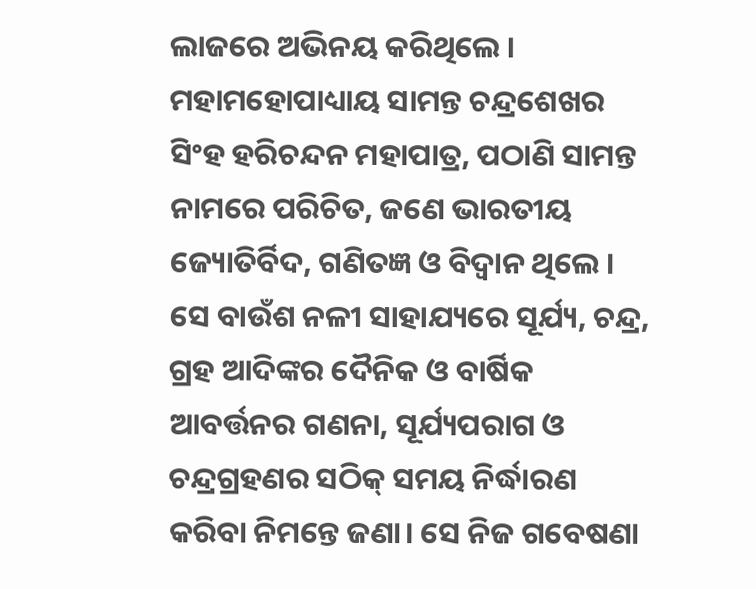ଲାଜରେ ଅଭିନୟ କରିଥିଲେ ।
ମହାମହୋପାଧ୍ୟାୟ ସାମନ୍ତ ଚନ୍ଦ୍ରଶେଖର ସିଂହ ହରିଚନ୍ଦନ ମହାପାତ୍ର, ପଠାଣି ସାମନ୍ତ ନାମରେ ପରିଚିତ, ଜଣେ ଭାରତୀୟ ଜ୍ୟୋତିର୍ବିଦ, ଗଣିତଜ୍ଞ ଓ ବିଦ୍ୱାନ ଥିଲେ । ସେ ବାଉଁଶ ନଳୀ ସାହାଯ୍ୟରେ ସୂର୍ଯ୍ୟ, ଚନ୍ଦ୍ର, ଗ୍ରହ ଆଦିଙ୍କର ଦୈନିକ ଓ ବାର୍ଷିକ ଆବର୍ତ୍ତନର ଗଣନା, ସୂର୍ଯ୍ୟପରାଗ ଓ ଚନ୍ଦ୍ରଗ୍ରହଣର ସଠିକ୍ ସମୟ ନିର୍ଦ୍ଧାରଣ କରିବା ନିମନ୍ତେ ଜଣା। ସେ ନିଜ ଗବେଷଣା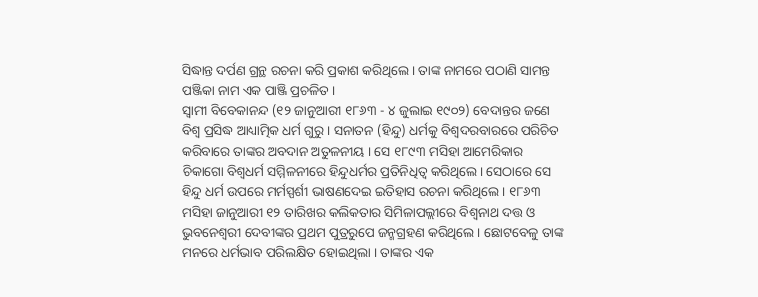ସିଦ୍ଧାନ୍ତ ଦର୍ପଣ ଗ୍ରନ୍ଥ ରଚନା କରି ପ୍ରକାଶ କରିଥିଲେ । ତାଙ୍କ ନାମରେ ପଠାଣି ସାମନ୍ତ ପଞ୍ଜିକା ନାମ ଏକ ପାଞ୍ଜି ପ୍ରଚଳିତ ।
ସ୍ୱାମୀ ବିବେକାନନ୍ଦ (୧୨ ଜାନୁଆରୀ ୧୮୬୩ - ୪ ଜୁଲାଇ ୧୯୦୨) ବେଦାନ୍ତର ଜଣେ ବିଶ୍ୱ ପ୍ରସିଦ୍ଧ ଆଧ୍ୟାତ୍ମିକ ଧର୍ମ ଗୁରୁ । ସନାତନ (ହିନ୍ଦୁ) ଧର୍ମକୁ ବିଶ୍ୱଦରବାରରେ ପରିଚିତ କରିବାରେ ତାଙ୍କର ଅବଦାନ ଅତୁଳନୀୟ । ସେ ୧୮୯୩ ମସିହା ଆମେରିକାର ଚିକାଗୋ ବିଶ୍ୱଧର୍ମ ସମ୍ମିଳନୀରେ ହିନ୍ଦୁଧର୍ମର ପ୍ରତିନିଧିତ୍ୱ କରିଥିଲେ। ସେଠାରେ ସେ ହିନ୍ଦୁ ଧର୍ମ ଉପରେ ମର୍ମସ୍ପର୍ଶୀ ଭାଷଣଦେଇ ଇତିହାସ ରଚନା କରିଥିଲେ । ୧୮୬୩ ମସିହା ଜାନୁଆରୀ ୧୨ ତାରିଖର କଲିକତାର ସିମିଳାପଲ୍ଲୀରେ ବିଶ୍ୱନାଥ ଦତ୍ତ ଓ ଭୁବନେଶ୍ୱରୀ ଦେବୀଙ୍କର ପ୍ରଥମ ପୁତ୍ରରୁପେ ଜନ୍ମଗ୍ରହଣ କରିଥିଲେ । ଛୋଟବେଳୁ ତାଙ୍କ ମନରେ ଧର୍ମଭାବ ପରିଲକ୍ଷିତ ହୋଇଥିଲା । ତାଙ୍କର ଏକ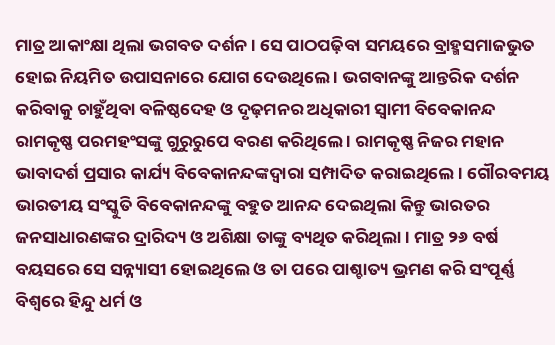ମାତ୍ର ଆକାଂକ୍ଷା ଥିଲା ଭଗବତ ଦର୍ଶନ । ସେ ପାଠପଢ଼ିବା ସମୟରେ ବ୍ରାହ୍ମସମାଜଭୁତ ହୋଇ ନିୟମିତ ଉପାସନାରେ ଯୋଗ ଦେଉଥିଲେ । ଭଗବାନଙ୍କୁ ଆନ୍ତରିକ ଦର୍ଶନ କରିବାକୁ ଚାହୁଁଥିବା ବଳିଷ୍ଠଦେହ ଓ ଦୃଢ଼ମନର ଅଧିକାରୀ ସ୍ୱାମୀ ବିବେକାନନ୍ଦ ରାମକୃଷ୍ଣ ପରମହଂସଙ୍କୁ ଗୁରୁରୁପେ ବରଣ କରିଥିଲେ । ରାମକୃଷ୍ଣ ନିଜର ମହାନ ଭାବାଦର୍ଶ ପ୍ରସାର କାର୍ଯ୍ୟ ବିବେକାନନ୍ଦଙ୍କଦ୍ୱାରା ସମ୍ପାଦିତ କରାଇଥିଲେ । ଗୌରବମୟ ଭାରତୀୟ ସଂସ୍କୁତି ବିବେକାନନ୍ଦଙ୍କୁ ବହୁତ ଆନନ୍ଦ ଦେଇଥିଲା କିନ୍ତୁ ଭାରତର ଜନସାଧାରଣଙ୍କର ଦ୍ରାରିଦ୍ୟ ଓ ଅଶିକ୍ଷା ତାଙ୍କୁ ବ୍ୟଥିତ କରିଥିଲା । ମାତ୍ର ୨୬ ବର୍ଷ ବୟସରେ ସେ ସନ୍ନ୍ୟାସୀ ହୋଇଥିଲେ ଓ ତା ପରେ ପାଶ୍ଚାତ୍ୟ ଭ୍ରମଣ କରି ସଂପୂର୍ଣ୍ଣ ବିଶ୍ୱରେ ହିନ୍ଦୁ ଧର୍ମ ଓ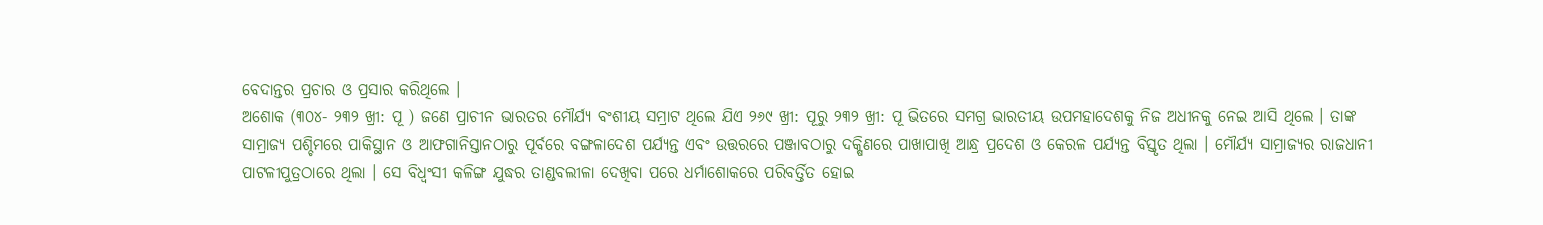ବେଦାନ୍ତର ପ୍ରଚାର ଓ ପ୍ରସାର କରିଥିଲେ ।
ଅଶୋକ (୩୦୪- ୨୩୨ ଖ୍ରୀ: ପୂ ) ଜଣେ ପ୍ରାଚୀନ ଭାରତର ମୌର୍ଯ୍ୟ ବଂଶୀୟ ସମ୍ରାଟ ଥିଲେ ଯିଏ ୨୬୯ ଖ୍ରୀ: ପୂରୁ ୨୩୨ ଖ୍ରୀ: ପୂ ଭିତରେ ସମଗ୍ର ଭାରତୀୟ ଉପମହାଦେଶକୁ ନିଜ ଅଧୀନକୁ ନେଇ ଆସି ଥିଲେ । ତାଙ୍କ ସାମ୍ରାଜ୍ୟ ପଶ୍ଚିମରେ ପାକିସ୍ଥାନ ଓ ଆଫଗାନିସ୍ତାନଠାରୁ ପୂର୍ବରେ ବଙ୍ଗଳାଦେଶ ପର୍ଯ୍ୟନ୍ତ ଏବଂ ଉତ୍ତରରେ ପଞ୍ଜାବଠାରୁ ଦକ୍ଷିଣରେ ପାଖାପାଖି ଆନ୍ଧ୍ର ପ୍ରଦେଶ ଓ କେରଳ ପର୍ଯ୍ୟନ୍ତ ବିସ୍ତୃତ ଥିଲା । ମୌର୍ଯ୍ୟ ସାମ୍ରାଜ୍ୟର ରାଜଧାନୀ ପାଟଳୀପୁତ୍ରଠାରେ ଥିଲା । ସେ ବିଧ୍ୱଂସୀ କଳିଙ୍ଗ ଯୁଦ୍ଧର ତାଣ୍ଡବଲୀଳା ଦେଖିବା ପରେ ଧର୍ମାଶୋକରେ ପରିବର୍ତ୍ତିତ ହୋଇ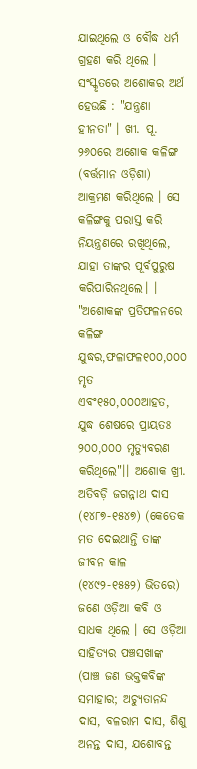ଯାଇଥିଲେ ଓ ବୌଦ୍ଧ ଧର୍ମ ଗ୍ରହଣ କରି ଥିଲେ । ସଂସ୍କୃତରେ ଅଶୋକର ଅର୍ଥ ହେଉଛି : "ଯନ୍ତ୍ରଣା ହୀନତା" । ଖୀ. ପୂ. ୨୬୦ରେ ଅଶୋକ କଳିଙ୍ଗ (ବର୍ତ୍ତମାନ ଓଡ଼ିଶା) ଆକ୍ରମଣ କରିଥିଲେ । ସେ କଳିଙ୍ଗକୁ ପରାସ୍ତ କରି ନିୟନ୍ତ୍ରଣରେ ରଖିଥିଲେ, ଯାହା ତାଙ୍କର ପୂର୍ବପୁରୁଷ କରିପାରିନଥିଲେ। । "ଅଶୋକଙ୍କ ପ୍ରତିଫଳନରେ କଳିଙ୍ଗ ଯୁଦ୍ଧର,ଫଳାଫଳ୧୦୦,୦୦୦ ମୃତ ଏବଂ୧୫୦,୦୦୦ଆହତ, ଯୁଦ୍ଧ ଶେଷରେ ପ୍ରାୟତଃ ୨୦୦,୦୦୦ ମୃତ୍ୟୁବରଣ କରିଥିଲେ"।। ଅଶୋକ ଖ୍ରୀ.
ଅତିବଡ଼ି ଜଗନ୍ନାଥ ଦାସ (୧୪୮୭-୧୫୪୭) (କେତେକ ମତ ଦେଇଥାନ୍ତି ତାଙ୍କ ଜୀବନ କାଳ (୧୪୯୨-୧୫୫୨) ଭିତରେ) ଜଣେ ଓଡ଼ିଆ କବି ଓ ସାଧକ ଥିଲେ । ସେ ଓଡ଼ିଆ ସାହିତ୍ୟର ପଞ୍ଚସଖାଙ୍କ (ପାଞ୍ଚ ଜଣ ଭକ୍ତକବିଙ୍କ ସମାହାର; ଅଚ୍ୟୁତାନନ୍ଦ ଦାସ, ବଳରାମ ଦାସ, ଶିଶୁ ଅନନ୍ତ ଦାସ, ଯଶୋବନ୍ତ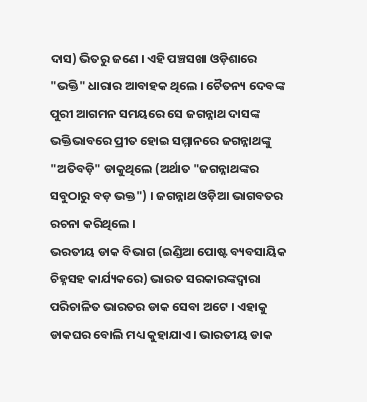ଦାସ) ଭିତରୁ ଜଣେ । ଏହି ପଞ୍ଚସଖା ଓଡ଼ିଶାରେ "ଭକ୍ତି" ଧାରାର ଆବାହକ ଥିଲେ । ଚୈତନ୍ୟ ଦେବଙ୍କ ପୁରୀ ଆଗମନ ସମୟରେ ସେ ଜଗନ୍ନାଥ ଦାସଙ୍କ ଭକ୍ତିଭାବରେ ପ୍ରୀତ ହୋଇ ସମ୍ମାନରେ ଜଗନ୍ନାଥଙ୍କୁ "ଅତିବଡ଼ି" ଡାକୁଥିଲେ (ଅର୍ଥାତ "ଜଗନ୍ନାଥଙ୍କର ସବୁଠାରୁ ବଡ଼ ଭକ୍ତ") । ଜଗନ୍ନାଥ ଓଡ଼ିଆ ଭାଗବତର ରଚନା କରିଥିଲେ ।
ଭରତୀୟ ଡାକ ବିଭାଗ (ଇଣ୍ଡିଆ ପୋଷ୍ଟ ବ୍ୟବସାୟିକ ଚିହ୍ନସହ କାର୍ଯ୍ୟକରେ) ଭାରତ ସରକାରଙ୍କଦ୍ୱାରା ପରିଚାଳିତ ଭାରତର ଡାକ ସେବା ଅଟେ । ଏହାକୁ ଡାକଘର ବୋଲି ମଧ୍ୟ କୁହାଯାଏ । ଭାରତୀୟ ଡାକ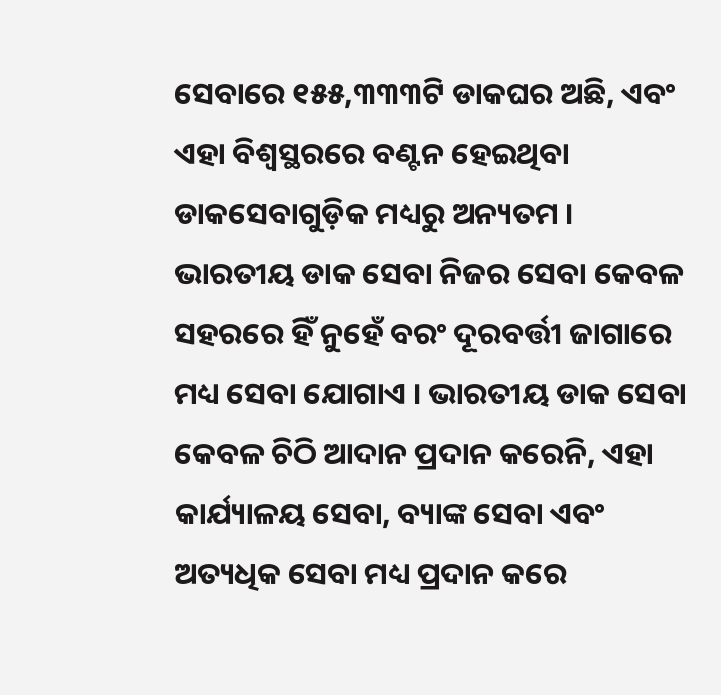ସେବାରେ ୧୫୫,୩୩୩ଟି ଡାକଘର ଅଛି, ଏବଂ ଏହା ବିଶ୍ୱସ୍ଥରରେ ବଣ୍ଟନ ହେଇଥିବା ଡାକସେବାଗୁଡ଼ିକ ମଧ୍ୟରୁ ଅନ୍ୟତମ । ଭାରତୀୟ ଡାକ ସେବା ନିଜର ସେବା କେବଳ ସହରରେ ହିଁ ନୁହେଁ ବରଂ ଦୂରବର୍ତ୍ତୀ ଜାଗାରେ ମଧ୍ୟ ସେବା ଯୋଗାଏ । ଭାରତୀୟ ଡାକ ସେବା କେବଳ ଚିଠି ଆଦାନ ପ୍ରଦାନ କରେନି, ଏହା କାର୍ଯ୍ୟାଳୟ ସେବା, ବ୍ୟାଙ୍କ ସେବା ଏବଂ ଅତ୍ୟଧିକ ସେବା ମଧ୍ୟ ପ୍ରଦାନ କରେ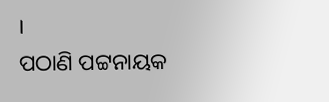।
ପଠାଣି ପଟ୍ଟନାୟକ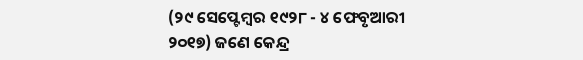(୨୯ ସେପ୍ଟେମ୍ବର ୧୯୨୮ - ୪ ଫେବୃଆରୀ ୨୦୧୭) ଜଣେ କେନ୍ଦ୍ର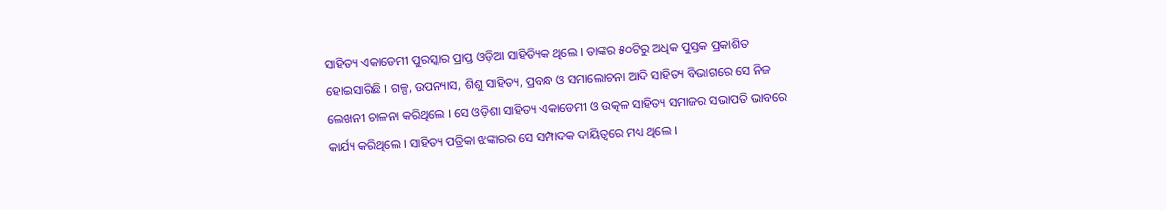ସାହିତ୍ୟ ଏକାଡେମୀ ପୁରସ୍କାର ପ୍ରାପ୍ତ ଓଡ଼ିଆ ସାହିତ୍ୟିକ ଥିଲେ । ତାଙ୍କର ୫୦ଟିରୁ ଅଧିକ ପୁସ୍ତକ ପ୍ରକାଶିତ ହୋଇସାରିଛି । ଗଳ୍ପ, ଉପନ୍ୟାସ, ଶିଶୁ ସାହିତ୍ୟ, ପ୍ରବନ୍ଧ ଓ ସମାଲୋଚନା ଆଦି ସାହିତ୍ୟ ବିଭାଗରେ ସେ ନିଜ ଲେଖନୀ ଚାଳନା କରିଥିଲେ । ସେ ଓଡ଼ିଶା ସାହିତ୍ୟ ଏକାଡେମୀ ଓ ଉତ୍କଳ ସାହିତ୍ୟ ସମାଜର ସଭାପତି ଭାବରେ କାର୍ଯ୍ୟ କରିଥିଲେ । ସାହିତ୍ୟ ପତ୍ରିକା ଝଙ୍କାରର ସେ ସମ୍ପାଦକ ଦାୟିତ୍ୱରେ ମଧ୍ୟ ଥିଲେ ।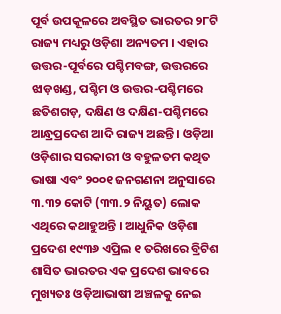ପୂର୍ବ ଉପକୂଳରେ ଅବସ୍ଥିତ ଭାରତର ୨୮ଟି ରାଜ୍ୟ ମଧ୍ୟରୁ ଓଡ଼ିଶା ଅନ୍ୟତମ । ଏହାର ଉତ୍ତର-ପୂର୍ବରେ ପଶ୍ଚିମବଙ୍ଗ, ଉତ୍ତରରେ ଝାଡ଼ଖଣ୍ଡ, ପଶ୍ଚିମ ଓ ଉତ୍ତର-ପଶ୍ଚିମରେ ଛତିଶଗଡ଼, ଦକ୍ଷିଣ ଓ ଦକ୍ଷିଣ-ପଶ୍ଚିମରେ ଆନ୍ଧ୍ରପ୍ରଦେଶ ଆଦି ରାଜ୍ୟ ଅଛନ୍ତି । ଓଡ଼ିଆ ଓଡ଼ିଶାର ସରକାରୀ ଓ ବହୁଳତମ କଥିତ ଭାଷା ଏବଂ ୨୦୦୧ ଜନଗଣନା ଅନୁସାରେ ୩.୩୨ କୋଟି (୩୩.୨ ନିୟୁତ) ଲୋକ ଏଥିରେ କଥାହୁଅନ୍ତି । ଆଧୁନିକ ଓଡ଼ିଶା ପ୍ରଦେଶ ୧୯୩୬ ଏପ୍ରିଲ ୧ ତରିଖରେ ବ୍ରିଟିଶ ଶାସିତ ଭାରତର ଏକ ପ୍ରଦେଶ ଭାବରେ ମୁଖ୍ୟତଃ ଓଡ଼ିଆଭାଷୀ ଅଞ୍ଚଳକୁ ନେଇ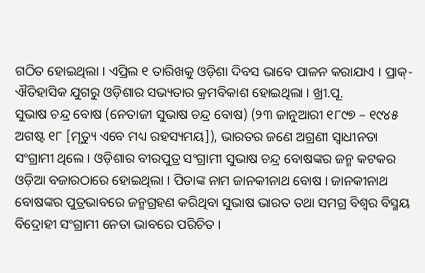ଗଠିତ ହୋଇଥିଲା । ଏପ୍ରିଲ ୧ ତାରିଖକୁ ଓଡ଼ିଶା ଦିବସ ଭାବେ ପାଳନ କରାଯାଏ । ପ୍ରାକ୍-ଐତିହାସିକ ଯୁଗରୁ ଓଡ଼ିଶାର ସଭ୍ୟତାର କ୍ରମବିକାଶ ହୋଇଥିଲା । ଖ୍ରୀ.ପୂ.
ସୁଭାଷ ଚନ୍ଦ୍ର ବୋଷ (ନେତାଜୀ ସୁଭାଷ ଚନ୍ଦ୍ର ବୋଷ) (୨୩ ଜାନୁଆରୀ ୧୮୯୭ – ୧୯୪୫ ଅଗଷ୍ଟ ୧୮ [ମୃତ୍ୟୁ ଏବେ ମଧ୍ୟ ରହସ୍ୟମୟ]), ଭାରତର ଜଣେ ଅଗ୍ରଣୀ ସ୍ୱାଧୀନତା ସଂଗ୍ରାମୀ ଥିଲେ । ଓଡ଼ିଶାର ବୀରପୁତ୍ର ସଂଗ୍ରାମୀ ସୁଭାଷ ଚନ୍ଦ୍ର ବୋଷଙ୍କର ଜନ୍ମ କଟକର ଓଡ଼ିଆ ବଜାରଠାରେ ହୋଇଥିଲା । ପିତାଙ୍କ ନାମ ଜାନକୀନାଥ ବୋଷ । ଜାନକୀନାଥ ବୋଷଙ୍କର ପୁତ୍ରଭାବରେ ଜନ୍ମଗ୍ରହଣ କରିଥିବା ସୁଭାଷ ଭାରତ ତଥା ସମଗ୍ର ବିଶ୍ୱର ବିସ୍ମୟ ବିଦ୍ରୋହୀ ସଂଗ୍ରାମୀ ନେତା ଭାବରେ ପରିଚିତ ।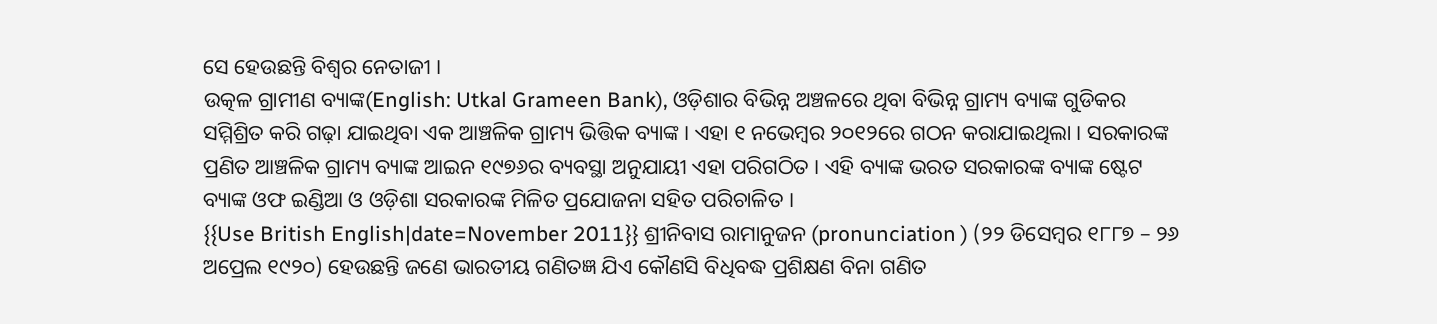ସେ ହେଉଛନ୍ତି ବିଶ୍ୱର ନେତାଜୀ ।
ଉତ୍କଳ ଗ୍ରାମୀଣ ବ୍ୟାଙ୍କ(English: Utkal Grameen Bank), ଓଡ଼ିଶାର ବିଭିନ୍ନ ଅଞ୍ଚଳରେ ଥିବା ବିଭିନ୍ନ ଗ୍ରାମ୍ୟ ବ୍ୟାଙ୍କ ଗୁଡିକର ସମ୍ମିଶ୍ରିତ କରି ଗଢ଼ା ଯାଇଥିବା ଏକ ଆଞ୍ଚଳିକ ଗ୍ରାମ୍ୟ ଭିତ୍ତିକ ବ୍ୟାଙ୍କ । ଏହା ୧ ନଭେମ୍ବର ୨୦୧୨ରେ ଗଠନ କରାଯାଇଥିଲା । ସରକାରଙ୍କ ପ୍ରଣିତ ଆଞ୍ଚଳିକ ଗ୍ରାମ୍ୟ ବ୍ୟାଙ୍କ ଆଇନ ୧୯୭୬ର ବ୍ୟବସ୍ଥା ଅନୁଯାୟୀ ଏହା ପରିଗଠିତ । ଏହି ବ୍ୟାଙ୍କ ଭରତ ସରକାରଙ୍କ ବ୍ୟାଙ୍କ ଷ୍ଟେଟ ବ୍ୟାଙ୍କ ଓଫ ଇଣ୍ଡିଆ ଓ ଓଡ଼ିଶା ସରକାରଙ୍କ ମିଳିତ ପ୍ରଯୋଜନା ସହିତ ପରିଚାଳିତ ।
{{Use British English|date=November 2011}} ଶ୍ରୀନିବାସ ରାମାନୁଜନ (pronunciation ) (୨୨ ଡିସେମ୍ବର ୧୮୮୭ – ୨୬ ଅପ୍ରେଲ ୧୯୨୦) ହେଉଛନ୍ତି ଜଣେ ଭାରତୀୟ ଗଣିତଜ୍ଞ ଯିଏ କୌଣସି ବିଧିବଦ୍ଧ ପ୍ରଶିକ୍ଷଣ ବିନା ଗଣିତ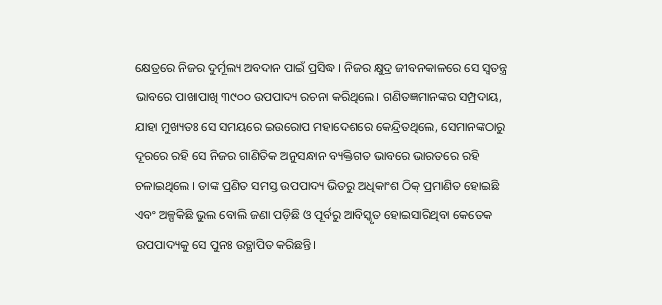କ୍ଷେତ୍ରରେ ନିଜର ଦୁର୍ମୂଲ୍ୟ ଅବଦାନ ପାଇଁ ପ୍ରସିଦ୍ଧ । ନିଜର କ୍ଷୁଦ୍ର ଜୀବନକାଳରେ ସେ ସ୍ୱତନ୍ତ୍ର ଭାବରେ ପାଖାପାଖି ୩୯୦୦ ଉପପାଦ୍ୟ ରଚନା କରିଥିଲେ। ଗଣିତଜ୍ଞମାନଙ୍କର ସମ୍ପ୍ରଦାୟ, ଯାହା ମୁଖ୍ୟତଃ ସେ ସମୟରେ ଇଉରୋପ ମହାଦେଶରେ କେନ୍ଦ୍ରିତଥିଲେ, ସେମାନଙ୍କଠାରୁ ଦୂରରେ ରହି ସେ ନିଜର ଗାଣିତିକ ଅନୁସନ୍ଧାନ ବ୍ୟକ୍ତିଗତ ଭାବରେ ଭାରତରେ ରହି ଚଳାଇଥିଲେ । ତାଙ୍କ ପ୍ରଣିତ ସମସ୍ତ ଉପପାଦ୍ୟ ଭିତରୁ ଅଧିକାଂଶ ଠିକ୍ ପ୍ରମାଣିତ ହୋଇଛି ଏବଂ ଅଳ୍ପକିଛି ଭୁଲ ବୋଲି ଜଣା ପଡ଼ିଛି ଓ ପୂର୍ବରୁ ଆବିସ୍କୃତ ହୋଇସାରିଥିବା କେତେକ ଉପପାଦ୍ୟକୁ ସେ ପୁନଃ ଉତ୍ଥାପିତ କରିଛନ୍ତି।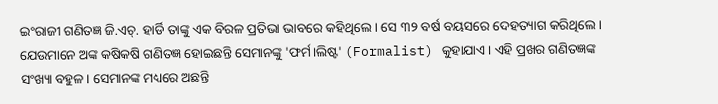ଇଂରାଜୀ ଗଣିତଜ୍ଞ ଜି.ଏଚ୍. ହାର୍ଡି ତାଙ୍କୁ ଏକ ବିରଳ ପ୍ରତିଭା ଭାବରେ କହିଥିଲେ। ସେ ୩୨ ବର୍ଷ ବୟସରେ ଦେହତ୍ୟାଗ କରିଥିଲେ । ଯେଉମାନେ ଅଙ୍କ କଷିକଷି ଗଣିତଜ୍ଞ ହୋଇଛନ୍ତି ସେମାନଙ୍କୁ 'ଫର୍ମ।ଲିଷ୍ଟ' (Formalist) କୁହାଯାଏ। ଏହି ପ୍ରଖର ଗଣିତଜ୍ଞଙ୍କ ସଂଖ୍ୟା ବହୁଳ। ସେମାନଙ୍କ ମଧ୍ୟରେ ଅଛନ୍ତି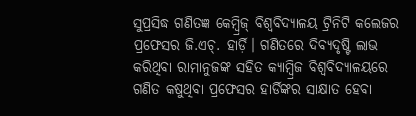ସୁପ୍ରସିଦ୍ଧ ଗଣିତଜ୍ଞ କେମ୍ବ୍ରିଜ୍ ବିଶ୍ୱବିଦ୍ୟାଳୟ ଟ୍ରିନିଟି କଲେଜର ପ୍ରଫେସର ଜି.ଏଚ୍. ହାର୍ଡ଼ି। ଗଣିତରେ ଦିବ୍ୟଦୃଷ୍ଟି ଲାଭ କରିଥିବା ରାମାନୁଜଙ୍କ ସହିତ କ୍ୟାମ୍ବ୍ରିଜ ବିଶ୍ୱବିଦ୍ୟାଳୟରେ ଗଣିତ କଷୁଥିବା ପ୍ରଫେସର ହାର୍ଡିଙ୍କର ସାକ୍ଷାତ ହେବା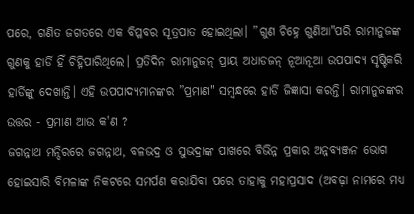ପରେ, ଗଣିତ ଜଗତରେ ଏକ ବିପ୍ଳବର ସୂତ୍ରପାତ ହୋଇଥିଲା। ”ଗୁଣ ଚିହ୍ନେ ଗୁଣିଆ"ପରି ରାମାନୁଜଙ୍କ ଗୁଣକୁ ହାର୍ଡି ହିଁ ଚିହ୍ନିପାରିଥିଲେ। ପ୍ରତିଦିନ ରାମାନୁଜନ୍ ପ୍ରାୟ ଅଧାଡଜନ୍ ନୂଆନୂଆ ଉପପାଦ୍ୟ ସୃଷ୍ଟିକରି ହାର୍ଡିଙ୍କୁ ଦେଖାନ୍ତି। ଏହି ଉପପାଦ୍ୟମାନଙ୍କର ”ପ୍ରମାଣ" ସମ୍ବନ୍ଧରେ ହାର୍ଡି ଜିଜ୍ଞାସା କରନ୍ତି। ରାମାନୁଜଙ୍କର ଉତ୍ତର - ପ୍ରମାଣ ଆଉ କ'ଣ ?
ଜଗନ୍ନାଥ ମନ୍ଦିରରେ ଜଗନ୍ନାଥ, ବଳଭଦ୍ର ଓ ସୁଭଦ୍ରାଙ୍କ ପାଖରେ ବିଭିନ୍ନ ପ୍ରକାର ଅନ୍ନବ୍ୟଞ୍ଜନ ଭୋଗ ହୋଇସାରି ବିମଳାଙ୍କ ନିକଟରେ ସମର୍ପଣ କରାଯିବା ପରେ ତାହାକୁ ମହାପ୍ରସାଦ (ଅବଢ଼ା ନାମରେ ମଧ୍ୟ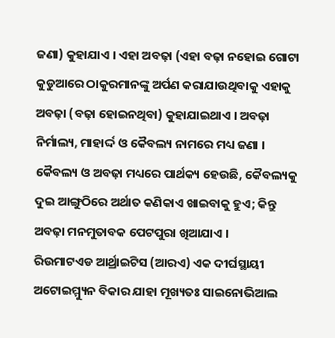ଜଣା) କୁହାଯାଏ । ଏହା ଅବଢ଼ା (ଏହା ବଢ଼ା ନହୋଇ ଗୋଟା କୁଡୁଆରେ ଠାକୁରମାନଙ୍କୁ ଅର୍ପଣ କରାଯାଉଥିବାକୁ ଏହାକୁ ଅବଢ଼ା (ବଢ଼ା ହୋଇନଥିବା) କୁହାଯାଇଥାଏ । ଅବଢ଼ା ନିର୍ମାଲ୍ୟ, ମାହାର୍ଦ୍ଦ ଓ କୈବଲ୍ୟ ନାମରେ ମଧ୍ୟ ଜଣା । କୈବଲ୍ୟ ଓ ଅବଢ଼ା ମଧ୍ୟରେ ପାର୍ଥକ୍ୟ ହେଉଛି, କୈବଲ୍ୟକୁ ଦୁଇ ଆଙ୍ଗୁଠିରେ ଅର୍ଥାତ କଣିକାଏ ଖାଇବାକୁ ହୁଏ; କିନ୍ତୁ ଅବଢ଼ା ମନମୁତାବକ ପେଟପୁରା ଖିଆଯାଏ ।
ରିଉମାଟଏଡ ଆର୍ଥ୍ରାଇଟିସ (ଆରଏ) ଏକ ଦୀର୍ଘସ୍ଥାୟୀ ଅଟୋଇମ୍ମ୍ୟୁନ ବିକାର ଯାହା ମୂଖ୍ୟତଃ ସାଇନୋଭିଆଲ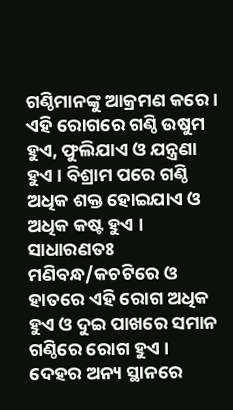ଗଣ୍ଠିମାନଙ୍କୁ ଆକ୍ରମଣ କରେ । ଏହି ରୋଗରେ ଗଣ୍ଠି ଉଷୁମ ହୁଏ, ଫୁଲିଯାଏ ଓ ଯନ୍ତ୍ରଣା ହୁଏ । ବିଶ୍ରାମ ପରେ ଗଣ୍ଠି ଅଧିକ ଶକ୍ତ ହୋଇଯାଏ ଓ ଅଧିକ କଷ୍ଟ ହୁଏ । ସାଧାରଣତଃ ମଣିବନ୍ଧ/କଚଟିରେ ଓ ହାତରେ ଏହି ରୋଗ ଅଧିକ ହୁଏ ଓ ଦୁଇ ପାଖରେ ସମାନ ଗଣ୍ଠିରେ ରୋଗ ହୁଏ । ଦେହର ଅନ୍ୟ ସ୍ଥାନରେ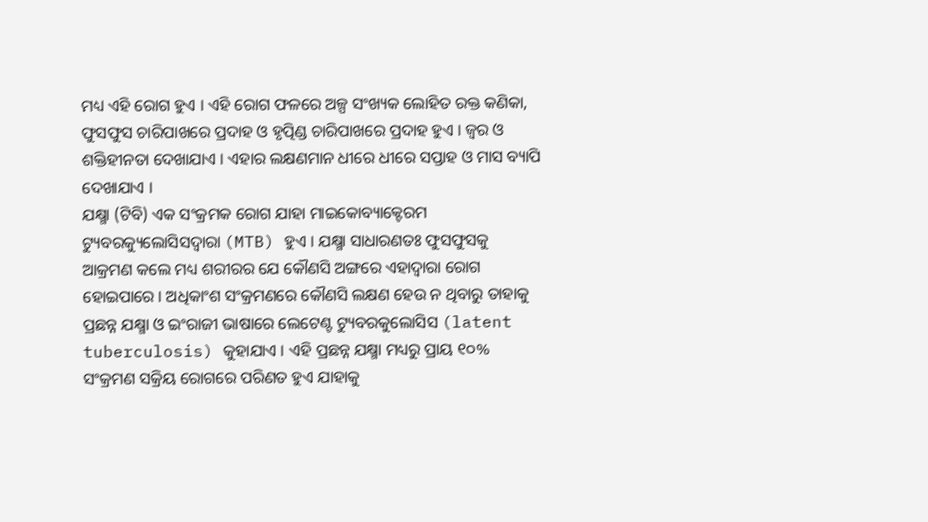ମଧ୍ୟ ଏହି ରୋଗ ହୁଏ । ଏହି ରୋଗ ଫଳରେ ଅଳ୍ପ ସଂଖ୍ୟକ ଲୋହିତ ରକ୍ତ କଣିକା, ଫୁସଫୁସ ଚାରିପାଖରେ ପ୍ରଦାହ ଓ ହୃତ୍ପିଣ୍ଡ ଚାରିପାଖରେ ପ୍ରଦାହ ହୁଏ । ଜ୍ୱର ଓ ଶକ୍ତିହୀନତା ଦେଖାଯାଏ । ଏହାର ଲକ୍ଷଣମାନ ଧୀରେ ଧୀରେ ସପ୍ତାହ ଓ ମାସ ବ୍ୟାପି ଦେଖାଯାଏ ।
ଯକ୍ଷ୍ମା (ଟିବି) ଏକ ସଂକ୍ରମକ ରୋଗ ଯାହା ମାଇକୋବ୍ୟାକ୍ଟେରମ ଟ୍ୟୁବରକ୍ୟୁଲୋସିସଦ୍ୱାରା (MTB) ହୁଏ । ଯକ୍ଷ୍ମା ସାଧାରଣତଃ ଫୁସଫୁସକୁ ଆକ୍ରମଣ କଲେ ମଧ୍ୟ ଶରୀରର ଯେ କୌଣସି ଅଙ୍ଗରେ ଏହାଦ୍ୱାରା ରୋଗ ହୋଇପାରେ । ଅଧିକାଂଶ ସଂକ୍ରମଣରେ କୌଣସି ଲକ୍ଷଣ ହେଉ ନ ଥିବାରୁ ତାହାକୁ ପ୍ରଛନ୍ନ ଯକ୍ଷ୍ମା ଓ ଇଂରାଜୀ ଭାଷାରେ ଲେଟେଣ୍ଟ ଟ୍ୟୁବରକୁଲୋସିସ (latent tuberculosis) କୁହାଯାଏ । ଏହି ପ୍ରଛନ୍ନ ଯକ୍ଷ୍ମା ମଧ୍ୟରୁ ପ୍ରାୟ ୧୦% ସଂକ୍ରମଣ ସକ୍ରିୟ ରୋଗରେ ପରିଣତ ହୁଏ ଯାହାକୁ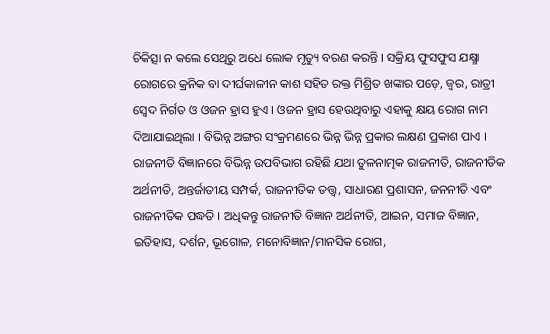ଚିକିତ୍ସା ନ କଲେ ସେଥିରୁ ଅଧେ ଲୋକ ମୃତ୍ୟୁ ବରଣ କରନ୍ତି । ସକ୍ରିୟ ଫୁସଫୁସ ଯକ୍ଷ୍ମା ରୋଗରେ କ୍ରନିକ ବା ଦୀର୍ଘକାଳୀନ କାଶ ସହିତ ରକ୍ତ ମିଶ୍ରିତ ଖଙ୍କାର ପଡ଼େ, ଜ୍ୱର, ରାତ୍ରୀ ସ୍ୱେଦ ନିର୍ଗତ ଓ ଓଜନ ହ୍ରାସ ହୁଏ । ଓଜନ ହ୍ରାସ ହେଉଥିବାରୁ ଏହାକୁ କ୍ଷୟ ରୋଗ ନାମ ଦିଆଯାଇଥିଲା । ବିଭିନ୍ନ ଅଙ୍ଗର ସଂକ୍ରମଣରେ ଭିନ୍ନ ଭିନ୍ନ ପ୍ରକାର ଲକ୍ଷଣ ପ୍ରକାଶ ପାଏ ।
ରାଜନୀତି ବିଜ୍ଞାନରେ ବିଭିନ୍ନ ଉପବିଭାଗ ରହିଛି ଯଥା ତୁଳନାତ୍ମକ ରାଜନୀତି, ରାଜନୀତିକ ଅର୍ଥନୀତି, ଅନ୍ତର୍ଜାତୀୟ ସମ୍ପର୍କ, ରାଜନୀତିକ ତତ୍ତ୍ୱ, ସାଧାରଣ ପ୍ରଶାସନ, ଜନନୀତି ଏବଂ ରାଜନୀତିକ ପଦ୍ଧତି । ଅଧିକନ୍ତୁ ରାଜନୀତି ବିଜ୍ଞାନ ଅର୍ଥନୀତି, ଆଇନ, ସମାଜ ବିଜ୍ଞାନ, ଇତିହାସ, ଦର୍ଶନ, ଭୂଗୋଳ, ମନୋବିଜ୍ଞାନ/ମାନସିକ ରୋଗ,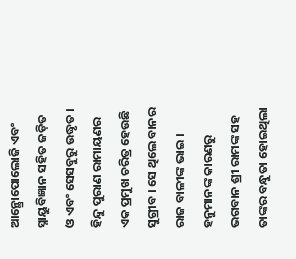ଆନ୍ଥ୍ରୋପୋଲୋଜି ଏବଂ ସ୍ନାୟୁବିଜ୍ଞାନ ସହିତ ଜଡ଼ିତ ଓ ଏବଂ ସେସବୁରୁ ଉଦ୍ଧୃତ ।
ହିନ୍ଦୁ ପୁରାଣ ରାମାୟଣର ଏକ ପ୍ରମୁଖ ଚରିତ୍ର ହେଉଛି ସୁଗ୍ରୀବ । ସେ ଥିଲେ ବାନର ରାଜ ବାଳୀଙ୍କ ଭାଇ । ହନୁମାନଙ୍କ କାରଣରୁ ଭଗବାନ ଶ୍ରୀ ରାମଙ୍କ ସହ ତାଙ୍କର ବନ୍ଧୁତା ହୋଇଥିଲା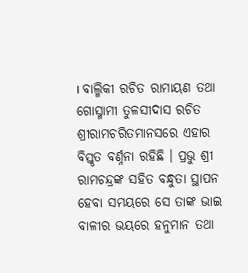। ବାଲ୍ମିକୀ ରଚିତ ରାମାୟଣ ତଥା ଗୋସ୍ମାମୀ ତୁଳସୀଦାସ ରଚିତ ଶ୍ରୀରାମଚରିତମାନସରେ ଏହାର ବିସ୍ତୃତ ବର୍ଣ୍ନନା ରହିଛି । ପ୍ରଭୁ ଶ୍ରୀ ରାମଚନ୍ଦ୍ରଙ୍କ ସହିତ ବନ୍ଧୁତା ସ୍ଥାପନ ହେବା ସମୟରେ ସେ ତାଙ୍କ ଭାଇ ବାଳୀର ଭୟରେ ହନୁମାନ ତଥା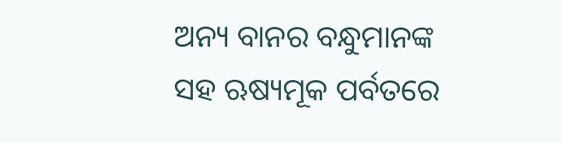ଅନ୍ୟ ବାନର ବନ୍ଧୁମାନଙ୍କ ସହ ଋଷ୍ୟମୂକ ପର୍ବତରେ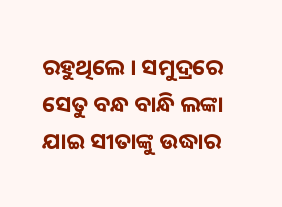ରହୁଥିଲେ । ସମୁଦ୍ରରେ ସେତୁ ବନ୍ଧ ବାନ୍ଧି ଲଙ୍କା ଯାଇ ସୀତାଙ୍କୁ ଉଦ୍ଧାର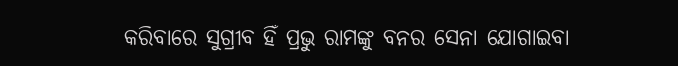କରିବାରେ ସୁଗ୍ରୀବ ହିଁ ପ୍ରଭୁ ରାମଙ୍କୁ ବନର ସେନା ଯୋଗାଇବା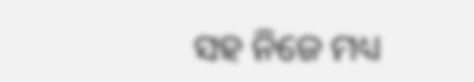ସହ ନିଜେ ମଧ୍ୟ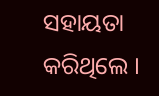ସହାୟତା କରିଥିଲେ ।